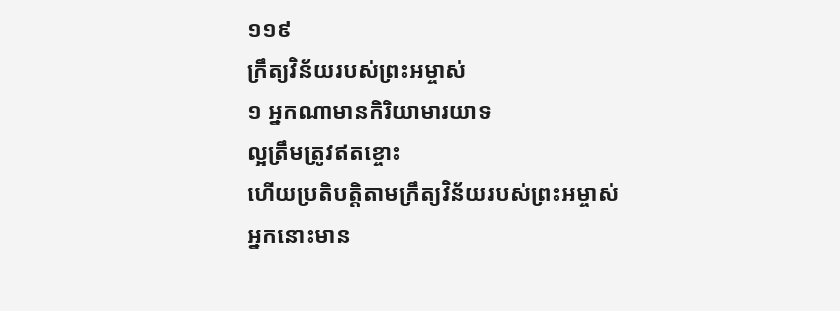១១៩
ក្រឹត្យវិន័យរបស់ព្រះអម្ចាស់
១ អ្នកណាមានកិរិយាមារយាទ
ល្អត្រឹមត្រូវឥតខ្ចោះ
ហើយប្រតិបត្តិតាមក្រឹត្យវិន័យរបស់ព្រះអម្ចាស់
អ្នកនោះមាន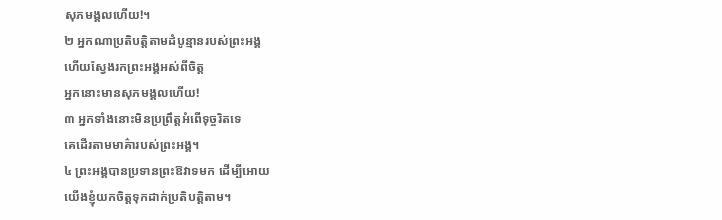សុភមង្គលហើយ!។
២ អ្នកណាប្រតិបត្តិតាមដំបូន្មានរបស់ព្រះអង្គ
ហើយស្វែងរកព្រះអង្គអស់ពីចិត្ត
អ្នកនោះមានសុភមង្គលហើយ!
៣ អ្នកទាំងនោះមិនប្រព្រឹត្តអំពើទុច្ចរិតទេ
គេដើរតាមមាគ៌ារបស់ព្រះអង្គ។
៤ ព្រះអង្គបានប្រទានព្រះឱវាទមក ដើម្បីអោយ
យើងខ្ញុំយកចិត្តទុកដាក់ប្រតិបត្តិតាម។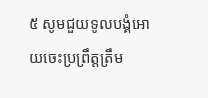៥ សូមជួយទូលបង្គំអោយចេះប្រព្រឹត្តត្រឹម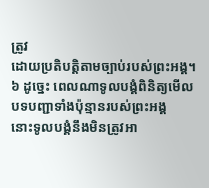ត្រូវ
ដោយប្រតិបត្តិតាមច្បាប់របស់ព្រះអង្គ។
៦ ដូច្នេះ ពេលណាទូលបង្គំពិនិត្យមើល
បទបញ្ជាទាំងប៉ុន្មានរបស់ព្រះអង្គ
នោះទូលបង្គំនឹងមិនត្រូវអា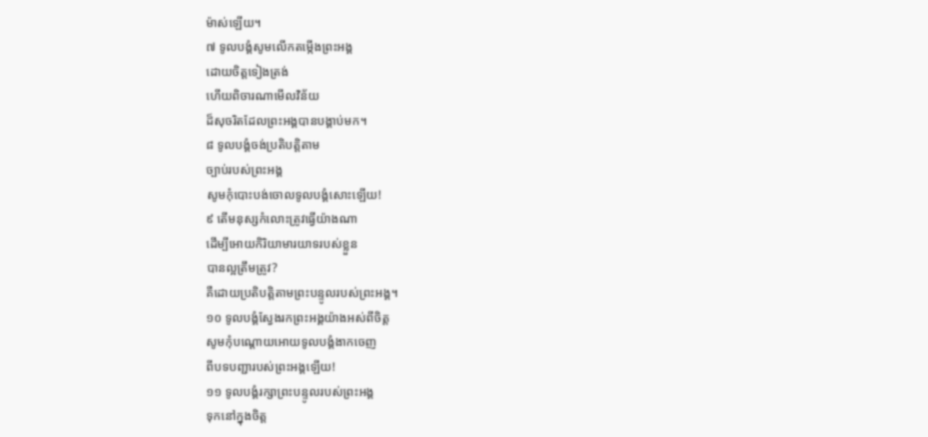ម៉ាស់ឡើយ។
៧ ទូលបង្គំសូមលើកតម្កើងព្រះអង្គ
ដោយចិត្តទៀងត្រង់
ហើយពិចារណាមើលវិន័យ
ដ៏សុចរិតដែលព្រះអង្គបានបង្គាប់មក។
៨ ទូលបង្គំចង់ប្រតិបត្តិតាម
ច្បាប់របស់ព្រះអង្គ
សូមកុំបោះបង់ចោលទូលបង្គំសោះឡើយ!
៩ តើមនុស្សកំលោះត្រូវធ្វើយ៉ាងណា
ដើម្បីអោយកិរិយាមារយាទរបស់ខ្លួន
បានល្អត្រឹមត្រូវ?
គឺដោយប្រតិបត្តិតាមព្រះបន្ទូលរបស់ព្រះអង្គ។
១០ ទូលបង្គំស្វែងរកព្រះអង្គយ៉ាងអស់ពីចិត្ត
សូមកុំបណ្ដោយអោយទូលបង្គំងាកចេញ
ពីបទបញ្ជារបស់ព្រះអង្គឡើយ!
១១ ទូលបង្គំរក្សាព្រះបន្ទូលរបស់ព្រះអង្គ
ទុកនៅក្នុងចិត្ត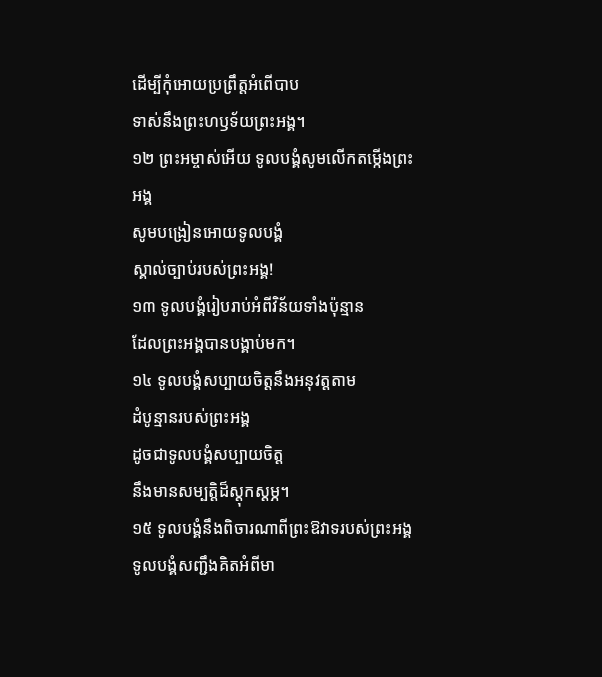ដើម្បីកុំអោយប្រព្រឹត្តអំពើបាប
ទាស់នឹងព្រះហឫទ័យព្រះអង្គ។
១២ ព្រះអម្ចាស់អើយ ទូលបង្គំសូមលើកតម្កើងព្រះអង្គ
សូមបង្រៀនអោយទូលបង្គំ
ស្គាល់ច្បាប់របស់ព្រះអង្គ!
១៣ ទូលបង្គំរៀបរាប់អំពីវិន័យទាំងប៉ុន្មាន
ដែលព្រះអង្គបានបង្គាប់មក។
១៤ ទូលបង្គំសប្បាយចិត្តនឹងអនុវត្តតាម
ដំបូន្មានរបស់ព្រះអង្គ
ដូចជាទូលបង្គំសប្បាយចិត្ត
នឹងមានសម្បត្តិដ៏ស្ដុកស្ដម្ភ។
១៥ ទូលបង្គំនឹងពិចារណាពីព្រះឱវាទរបស់ព្រះអង្គ
ទូលបង្គំសញ្ជឹងគិតអំពីមា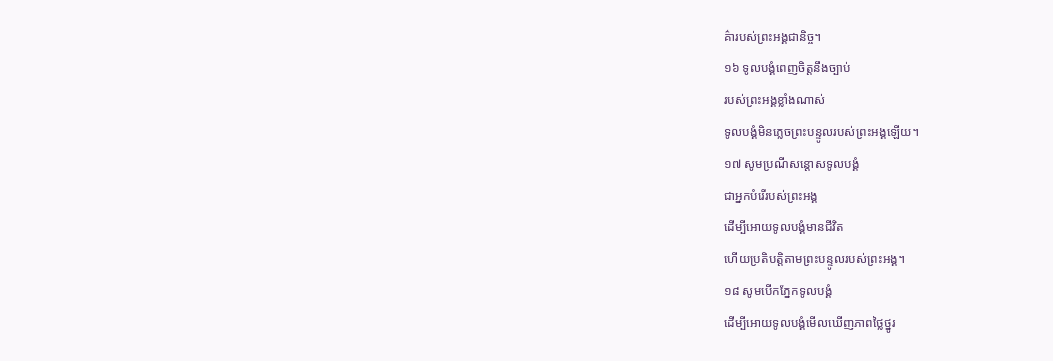គ៌ារបស់ព្រះអង្គជានិច្ច។
១៦ ទូលបង្គំពេញចិត្តនឹងច្បាប់
របស់ព្រះអង្គខ្លាំងណាស់
ទូលបង្គំមិនភ្លេចព្រះបន្ទូលរបស់ព្រះអង្គឡើយ។
១៧ សូមប្រណីសន្ដោសទូលបង្គំ
ជាអ្នកបំរើរបស់ព្រះអង្គ
ដើម្បីអោយទូលបង្គំមានជីវិត
ហើយប្រតិបត្តិតាមព្រះបន្ទូលរបស់ព្រះអង្គ។
១៨ សូមបើកភ្នែកទូលបង្គំ
ដើម្បីអោយទូលបង្គំមើលឃើញភាពថ្លៃថ្នូរ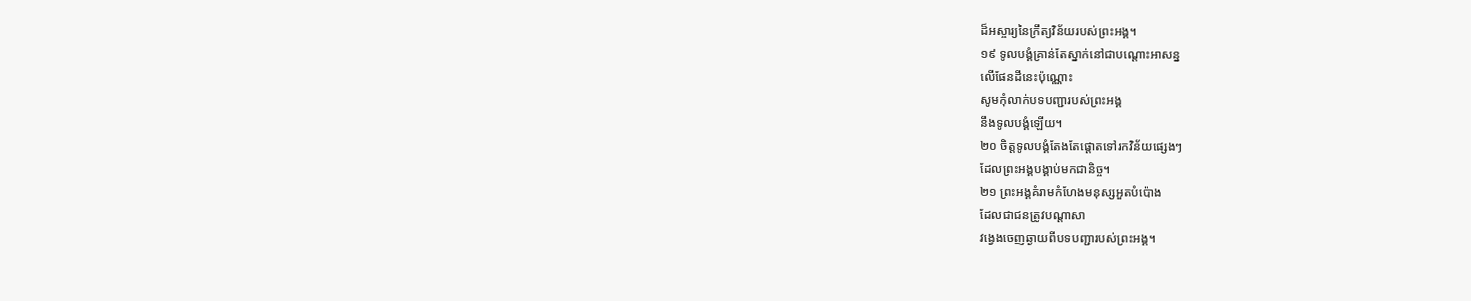ដ៏អស្ចារ្យនៃក្រឹត្យវិន័យរបស់ព្រះអង្គ។
១៩ ទូលបង្គំគ្រាន់តែស្នាក់នៅជាបណ្ដោះអាសន្ន
លើផែនដីនេះប៉ុណ្ណោះ
សូមកុំលាក់បទបញ្ជារបស់ព្រះអង្គ
នឹងទូលបង្គំឡើយ។
២០ ចិត្តទូលបង្គំតែងតែផ្ដោតទៅរកវិន័យផ្សេងៗ
ដែលព្រះអង្គបង្គាប់មកជានិច្ច។
២១ ព្រះអង្គគំរាមកំហែងមនុស្សអួតបំប៉ោង
ដែលជាជនត្រូវបណ្ដាសា
វង្វេងចេញឆ្ងាយពីបទបញ្ជារបស់ព្រះអង្គ។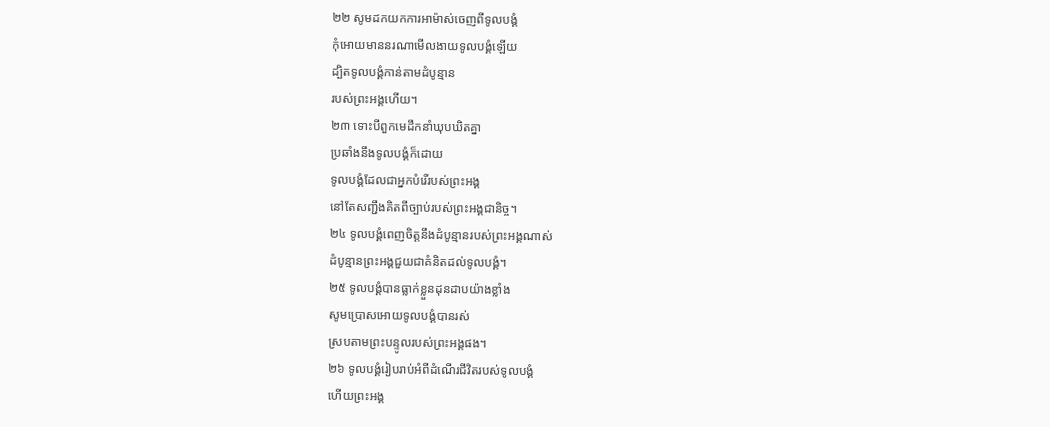២២ សូមដកយកការអាម៉ាស់ចេញពីទូលបង្គំ
កុំអោយមាននរណាមើលងាយទូលបង្គំឡើយ
ដ្បិតទូលបង្គំកាន់តាមដំបូន្មាន
របស់ព្រះអង្គហើយ។
២៣ ទោះបីពួកមេដឹកនាំឃុបឃិតគ្នា
ប្រឆាំងនឹងទូលបង្គំក៏ដោយ
ទូលបង្គំដែលជាអ្នកបំរើរបស់ព្រះអង្គ
នៅតែសញ្ជឹងគិតពីច្បាប់របស់ព្រះអង្គជានិច្ច។
២៤ ទូលបង្គំពេញចិត្តនឹងដំបូន្មានរបស់ព្រះអង្គណាស់
ដំបូន្មានព្រះអង្គជួយជាគំនិតដល់ទូលបង្គំ។
២៥ ទូលបង្គំបានធ្លាក់ខ្លួនដុនដាបយ៉ាងខ្លាំង
សូមប្រោសអោយទូលបង្គំបានរស់
ស្របតាមព្រះបន្ទូលរបស់ព្រះអង្គផង។
២៦ ទូលបង្គំរៀបរាប់អំពីដំណើរជីវិតរបស់ទូលបង្គំ
ហើយព្រះអង្គ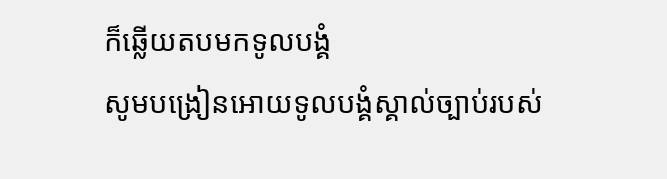ក៏ឆ្លើយតបមកទូលបង្គំ
សូមបង្រៀនអោយទូលបង្គំស្គាល់ច្បាប់របស់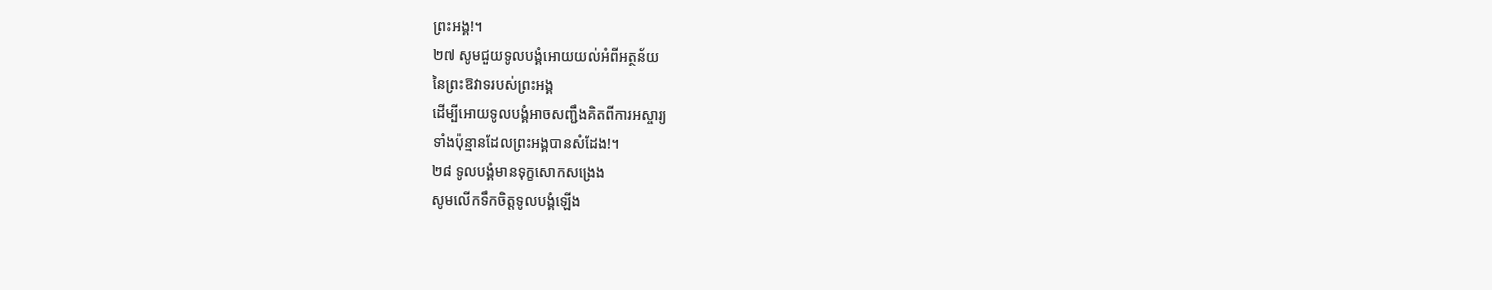ព្រះអង្គ!។
២៧ សូមជួយទូលបង្គំអោយយល់អំពីអត្ថន័យ
នៃព្រះឱវាទរបស់ព្រះអង្គ
ដើម្បីអោយទូលបង្គំអាចសញ្ជឹងគិតពីការអស្ចារ្យ
ទាំងប៉ុន្មានដែលព្រះអង្គបានសំដែង!។
២៨ ទូលបង្គំមានទុក្ខសោកសង្រេង
សូមលើកទឹកចិត្តទូលបង្គំឡើង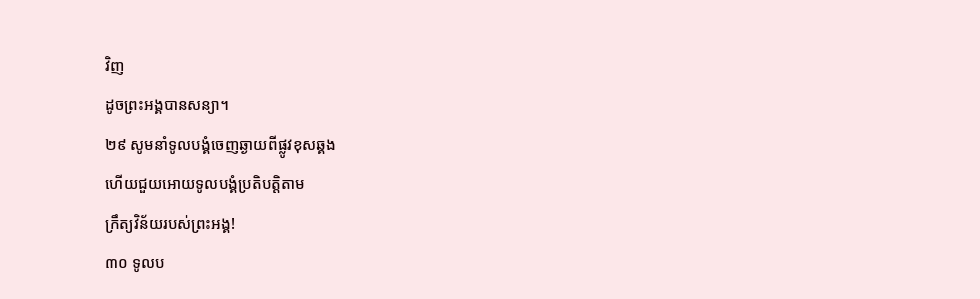វិញ
ដូចព្រះអង្គបានសន្យា។
២៩ សូមនាំទូលបង្គំចេញឆ្ងាយពីផ្លូវខុសឆ្គង
ហើយជួយអោយទូលបង្គំប្រតិបត្តិតាម
ក្រឹត្យវិន័យរបស់ព្រះអង្គ!
៣០ ទូលប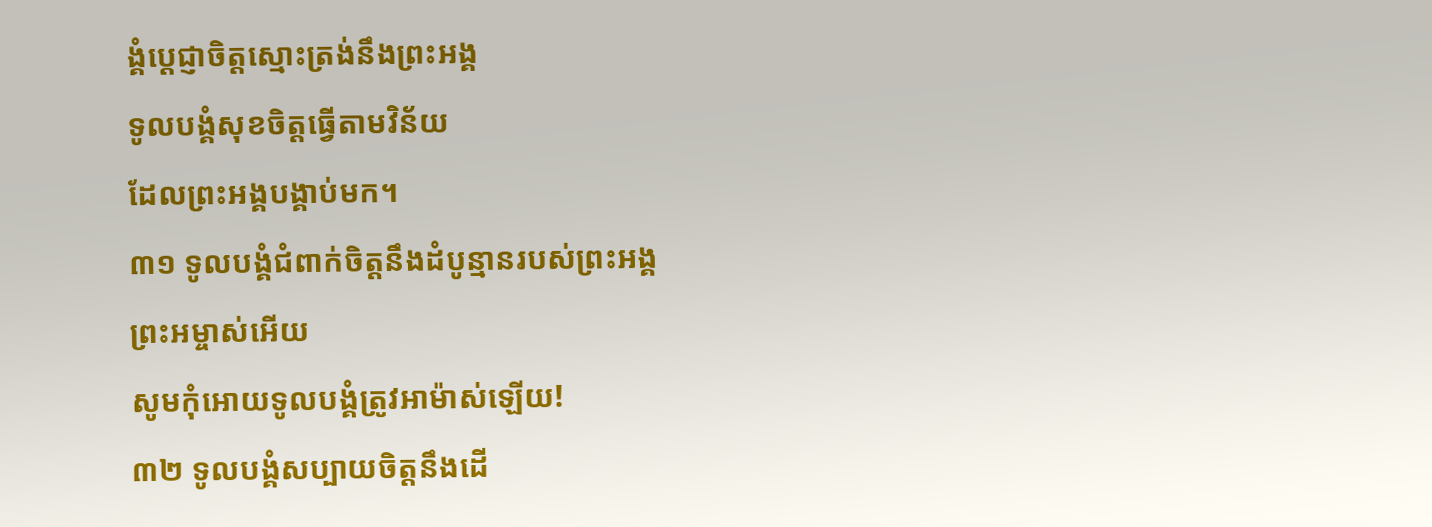ង្គំប្ដេជ្ញាចិត្តស្មោះត្រង់នឹងព្រះអង្គ
ទូលបង្គំសុខចិត្តធ្វើតាមវិន័យ
ដែលព្រះអង្គបង្គាប់មក។
៣១ ទូលបង្គំជំពាក់ចិត្តនឹងដំបូន្មានរបស់ព្រះអង្គ
ព្រះអម្ចាស់អើយ
សូមកុំអោយទូលបង្គំត្រូវអាម៉ាស់ឡើយ!
៣២ ទូលបង្គំសប្បាយចិត្តនឹងដើ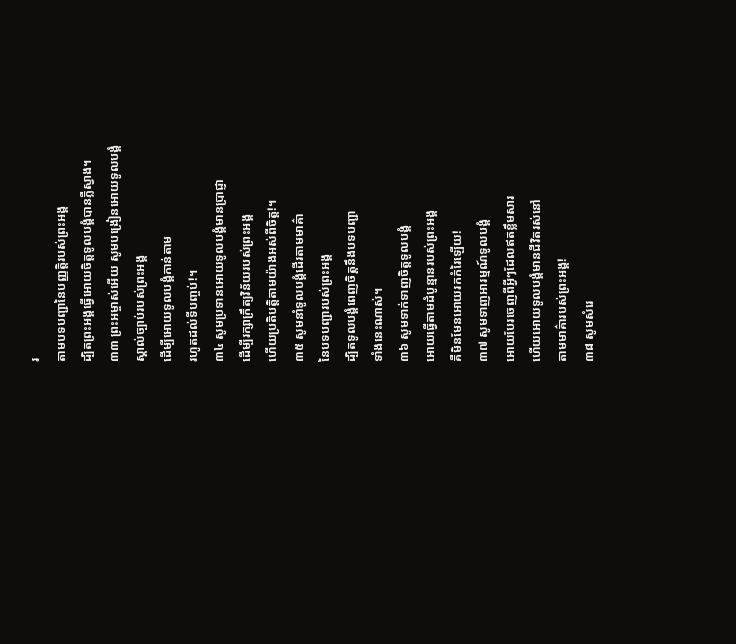រ
តាមបទបញ្ជានៃបញ្ញត្តិរបស់ព្រះអង្គ
ដ្បិតព្រះអង្គធ្វើអោយចិត្តទូលបង្គំបានភ្លឺស្វាង។
៣៣ ព្រះអម្ចាស់អើយ សូមបង្រៀនអោយទូលបង្គំ
ស្គាល់ច្បាប់របស់ព្រះអង្គ
ដើម្បីអោយទូលបង្គំកាន់តាម
រហូតដល់ទីបញ្ចប់!។
៣៤ សូមប្រទានអោយទូលបង្គំមានប្រាជ្ញា
ដើម្បីរក្សាក្រឹត្យវិន័យរបស់ព្រះអង្គ
ហើយប្រតិបត្តិតាមយ៉ាងអស់ពីចិត្ត!។
៣៥ សូមនាំទូលបង្គំដើរតាមមាគ៌ា
នៃបទបញ្ជារបស់ព្រះអង្គ
ដ្បិតទូលបង្គំពេញចិត្តនឹងបទបញ្ជា
ទាំងនេះណាស់។
៣៦ សូមទាក់ទាញចិត្តទូលបង្គំ
អោយធ្វើតាមដំបូន្មានរបស់ព្រះអង្គ
គឺមិនមែនអោយរកកំរៃឡើយ!
៣៧ សូមទាញអារម្មណ៍ទូលបង្គំ
អោយបែរចេញពីអ្វីៗដែលឥតខ្លឹមសារ
ហើយអោយទូលបង្គំមានជីវិតរស់នៅ
តាមមាគ៌ារបស់ព្រះអង្គ!
៣៨ សូមសំរេ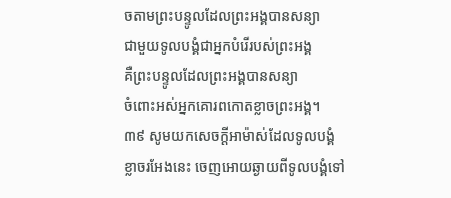ចតាមព្រះបន្ទូលដែលព្រះអង្គបានសន្យា
ជាមួយទូលបង្គំជាអ្នកបំរើរបស់ព្រះអង្គ
គឺព្រះបន្ទូលដែលព្រះអង្គបានសន្យា
ចំពោះអស់អ្នកគោរពកោតខ្លាចព្រះអង្គ។
៣៩ សូមយកសេចក្ដីអាម៉ាស់ដែលទូលបង្គំ
ខ្លាចរអែងនេះ ចេញអោយឆ្ងាយពីទូលបង្គំទៅ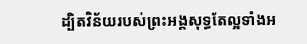ដ្បិតវិន័យរបស់ព្រះអង្គសុទ្ធតែល្អទាំងអ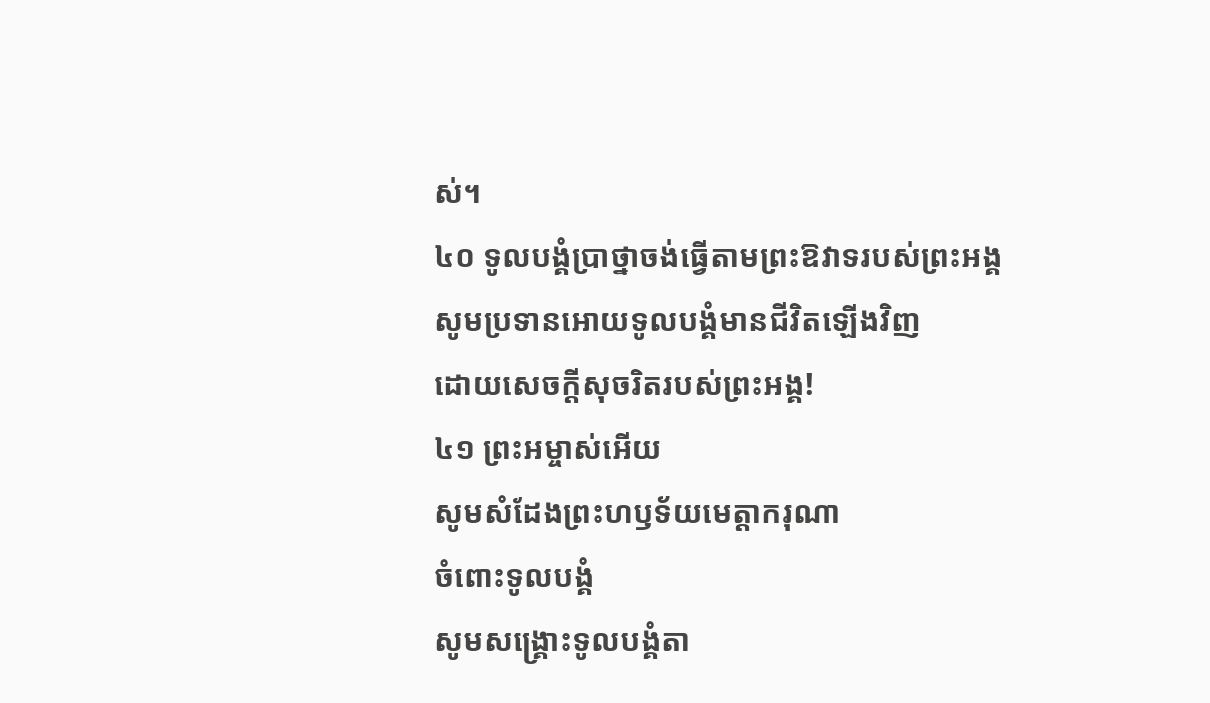ស់។
៤០ ទូលបង្គំប្រាថ្នាចង់ធ្វើតាមព្រះឱវាទរបស់ព្រះអង្គ
សូមប្រទានអោយទូលបង្គំមានជីវិតឡើងវិញ
ដោយសេចក្ដីសុចរិតរបស់ព្រះអង្គ!
៤១ ព្រះអម្ចាស់អើយ
សូមសំដែងព្រះហឫទ័យមេត្តាករុណា
ចំពោះទូលបង្គំ
សូមសង្គ្រោះទូលបង្គំតា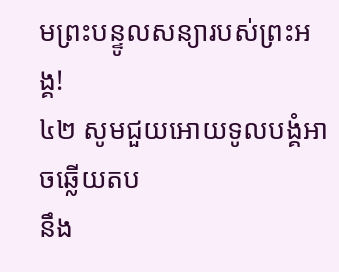មព្រះបន្ទូលសន្យារបស់ព្រះអង្គ!
៤២ សូមជួយអោយទូលបង្គំអាចឆ្លើយតប
នឹង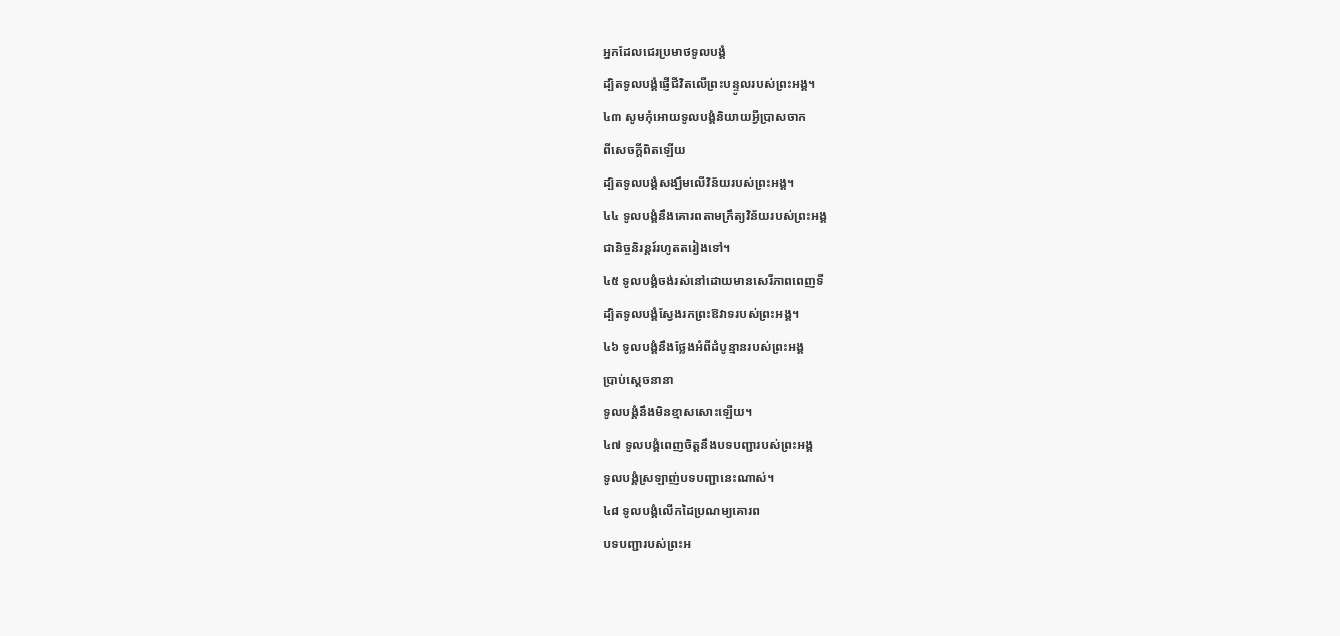អ្នកដែលជេរប្រមាថទូលបង្គំ
ដ្បិតទូលបង្គំផ្ញើជីវិតលើព្រះបន្ទូលរបស់ព្រះអង្គ។
៤៣ សូមកុំអោយទូលបង្គំនិយាយអ្វីប្រាសចាក
ពីសេចក្ដីពិតឡើយ
ដ្បិតទូលបង្គំសង្ឃឹមលើវិន័យរបស់ព្រះអង្គ។
៤៤ ទូលបង្គំនឹងគោរពតាមក្រឹត្យវិន័យរបស់ព្រះអង្គ
ជានិច្ចនិរន្តរ៍រហូតតរៀងទៅ។
៤៥ ទូលបង្គំចង់រស់នៅដោយមានសេរីភាពពេញទី
ដ្បិតទូលបង្គំស្វែងរកព្រះឱវាទរបស់ព្រះអង្គ។
៤៦ ទូលបង្គំនឹងថ្លែងអំពីដំបូន្មានរបស់ព្រះអង្គ
ប្រាប់ស្ដេចនានា
ទូលបង្គំនឹងមិនខ្មាសសោះឡើយ។
៤៧ ទូលបង្គំពេញចិត្តនឹងបទបញ្ជារបស់ព្រះអង្គ
ទូលបង្គំស្រឡាញ់បទបញ្ជានេះណាស់។
៤៨ ទូលបង្គំលើកដៃប្រណម្យគោរព
បទបញ្ជារបស់ព្រះអ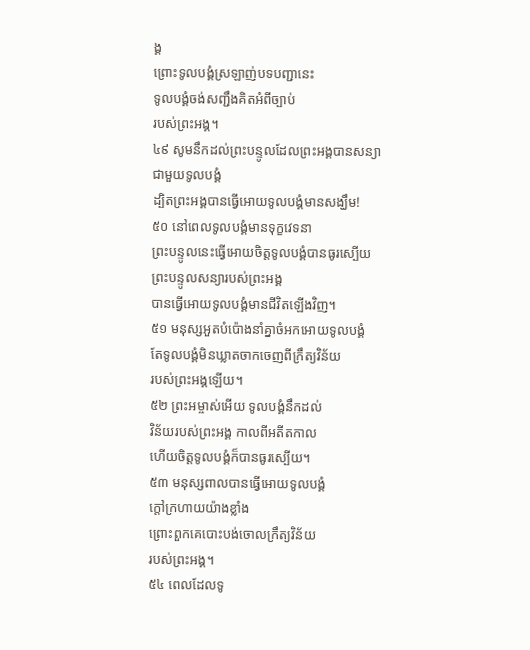ង្គ
ព្រោះទូលបង្គំស្រឡាញ់បទបញ្ជានេះ
ទូលបង្គំចង់សញ្ជឹងគិតអំពីច្បាប់
របស់ព្រះអង្គ។
៤៩ សូមនឹកដល់ព្រះបន្ទូលដែលព្រះអង្គបានសន្យា
ជាមួយទូលបង្គំ
ដ្បិតព្រះអង្គបានធ្វើអោយទូលបង្គំមានសង្ឃឹម!
៥០ នៅពេលទូលបង្គំមានទុក្ខវេទនា
ព្រះបន្ទូលនេះធ្វើអោយចិត្តទូលបង្គំបានធូរស្បើយ
ព្រះបន្ទូលសន្យារបស់ព្រះអង្គ
បានធ្វើអោយទូលបង្គំមានជីវិតឡើងវិញ។
៥១ មនុស្សអួតបំប៉ោងនាំគ្នាចំអកអោយទូលបង្គំ
តែទូលបង្គំមិនឃ្លាតចាកចេញពីក្រឹត្យវិន័យ
របស់ព្រះអង្គឡើយ។
៥២ ព្រះអម្ចាស់អើយ ទូលបង្គំនឹកដល់
វិន័យរបស់ព្រះអង្គ កាលពីអតីតកាល
ហើយចិត្តទូលបង្គំក៏បានធូរស្បើយ។
៥៣ មនុស្សពាលបានធ្វើអោយទូលបង្គំ
ក្ដៅក្រហាយយ៉ាងខ្លាំង
ព្រោះពួកគេបោះបង់ចោលក្រឹត្យវិន័យ
របស់ព្រះអង្គ។
៥៤ ពេលដែលទូ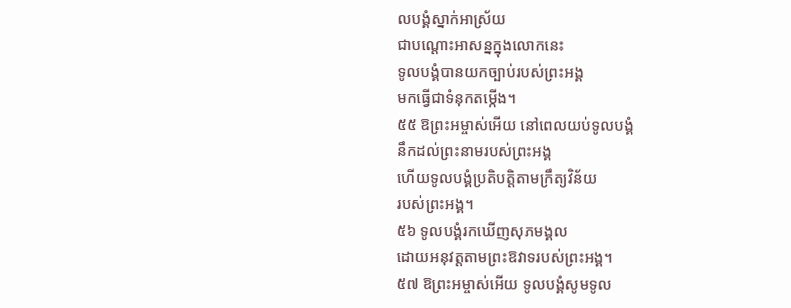លបង្គំស្នាក់អាស្រ័យ
ជាបណ្ដោះអាសន្នក្នុងលោកនេះ
ទូលបង្គំបានយកច្បាប់របស់ព្រះអង្គ
មកធ្វើជាទំនុកតម្កើង។
៥៥ ឱព្រះអម្ចាស់អើយ នៅពេលយប់ទូលបង្គំ
នឹកដល់ព្រះនាមរបស់ព្រះអង្គ
ហើយទូលបង្គំប្រតិបត្តិតាមក្រឹត្យវិន័យ
របស់ព្រះអង្គ។
៥៦ ទូលបង្គំរកឃើញសុភមង្គល
ដោយអនុវត្តតាមព្រះឱវាទរបស់ព្រះអង្គ។
៥៧ ឱព្រះអម្ចាស់អើយ ទូលបង្គំសូមទូល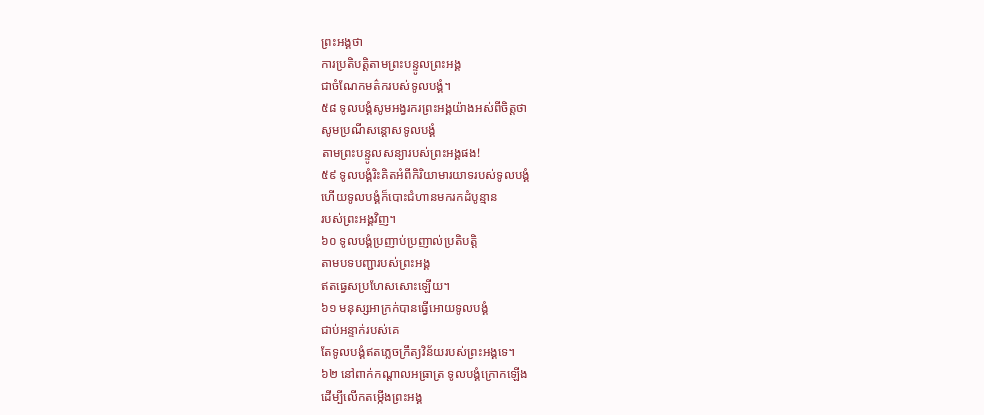ព្រះអង្គថា
ការប្រតិបត្តិតាមព្រះបន្ទូលព្រះអង្គ
ជាចំណែកមត៌ករបស់ទូលបង្គំ។
៥៨ ទូលបង្គំសូមអង្វរករព្រះអង្គយ៉ាងអស់ពីចិត្តថា
សូមប្រណីសន្ដោសទូលបង្គំ
តាមព្រះបន្ទូលសន្យារបស់ព្រះអង្គផង!
៥៩ ទូលបង្គំរិះគិតអំពីកិរិយាមារយាទរបស់ទូលបង្គំ
ហើយទូលបង្គំក៏បោះជំហានមករកដំបូន្មាន
របស់ព្រះអង្គវិញ។
៦០ ទូលបង្គំប្រញាប់ប្រញាល់ប្រតិបត្តិ
តាមបទបញ្ជារបស់ព្រះអង្គ
ឥតធ្វេសប្រហែសសោះឡើយ។
៦១ មនុស្សអាក្រក់បានធ្វើអោយទូលបង្គំ
ជាប់អន្ទាក់របស់គេ
តែទូលបង្គំឥតភ្លេចក្រឹត្យវិន័យរបស់ព្រះអង្គទេ។
៦២ នៅពាក់កណ្ដាលអធ្រាត្រ ទូលបង្គំក្រោកឡើង
ដើម្បីលើកតម្កើងព្រះអង្គ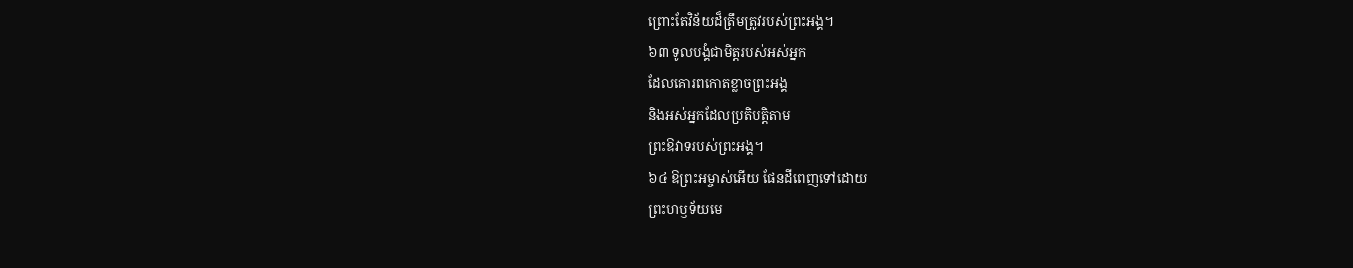ព្រោះតែវិន័យដ៏ត្រឹមត្រូវរបស់ព្រះអង្គ។
៦៣ ទូលបង្គំជាមិត្តរបស់អស់អ្នក
ដែលគោរពកោតខ្លាចព្រះអង្គ
និងអស់អ្នកដែលប្រតិបត្តិតាម
ព្រះឱវាទរបស់ព្រះអង្គ។
៦៤ ឱព្រះអម្ចាស់អើយ ផែនដីពេញទៅដោយ
ព្រះហឫទ័យមេ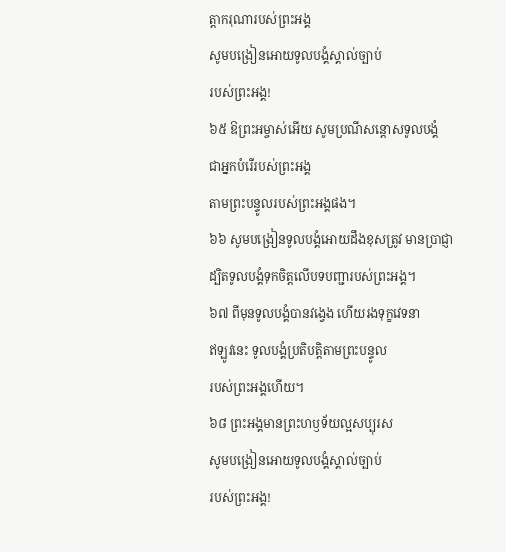ត្តាករុណារបស់ព្រះអង្គ
សូមបង្រៀនអោយទូលបង្គំស្គាល់ច្បាប់
របស់ព្រះអង្គ!
៦៥ ឱព្រះអម្ចាស់អើយ សូមប្រណីសន្ដោសទូលបង្គំ
ជាអ្នកបំរើរបស់ព្រះអង្គ
តាមព្រះបន្ទូលរបស់ព្រះអង្គផង។
៦៦ សូមបង្រៀនទូលបង្គំអោយដឹងខុសត្រូវ មានប្រាជ្ញា
ដ្បិតទូលបង្គំទុកចិត្តលើបទបញ្ជារបស់ព្រះអង្គ។
៦៧ ពីមុនទូលបង្គំបានវង្វេង ហើយរងទុក្ខវេទនា
ឥឡូវនេះ ទូលបង្គំប្រតិបត្តិតាមព្រះបន្ទូល
របស់ព្រះអង្គហើយ។
៦៨ ព្រះអង្គមានព្រះហឫទ័យល្អសប្បុរស
សូមបង្រៀនអោយទូលបង្គំស្គាល់ច្បាប់
របស់ព្រះអង្គ!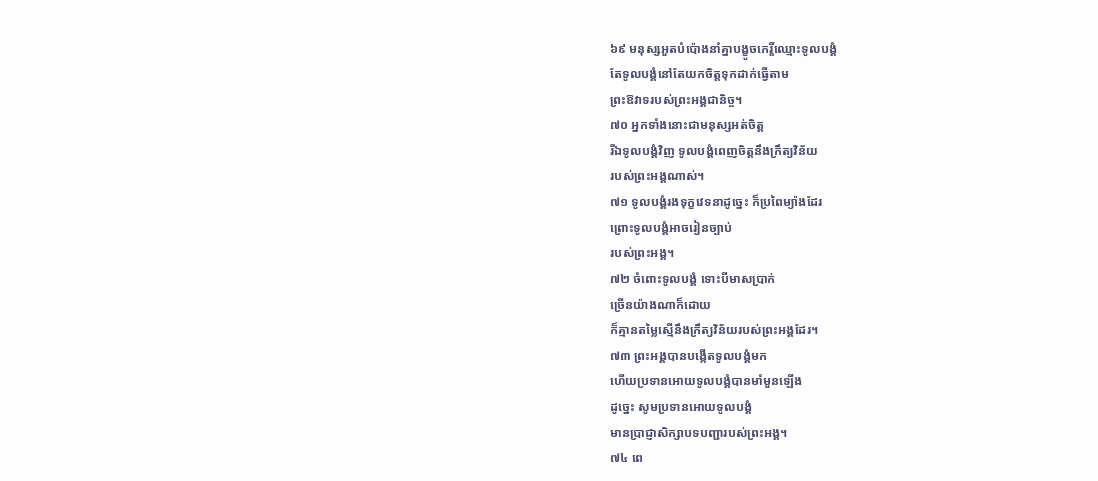៦៩ មនុស្សអួតបំប៉ោងនាំគ្នាបង្ខូចកេរ្តិ៍ឈ្មោះទូលបង្គំ
តែទូលបង្គំនៅតែយកចិត្តទុកដាក់ធ្វើតាម
ព្រះឱវាទរបស់ព្រះអង្គជានិច្ច។
៧០ អ្នកទាំងនោះជាមនុស្សអត់ចិត្ត
រីឯទូលបង្គំវិញ ទូលបង្គំពេញចិត្តនឹងក្រឹត្យវិន័យ
របស់ព្រះអង្គណាស់។
៧១ ទូលបង្គំរងទុក្ខវេទនាដូច្នេះ ក៏ប្រពៃម្យ៉ាងដែរ
ព្រោះទូលបង្គំអាចរៀនច្បាប់
របស់ព្រះអង្គ។
៧២ ចំពោះទូលបង្គំ ទោះបីមាសប្រាក់
ច្រើនយ៉ាងណាក៏ដោយ
ក៏គ្មានតម្លៃស្មើនឹងក្រឹត្យវិន័យរបស់ព្រះអង្គដែរ។
៧៣ ព្រះអង្គបានបង្កើតទូលបង្គំមក
ហើយប្រទានអោយទូលបង្គំបានមាំមួនឡើង
ដូច្នេះ សូមប្រទានអោយទូលបង្គំ
មានប្រាជ្ញាសិក្សាបទបញ្ជារបស់ព្រះអង្គ។
៧៤ ពេ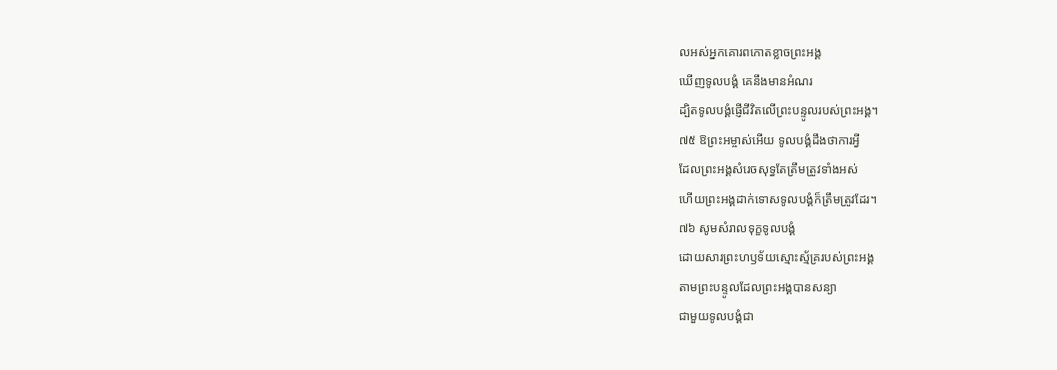លអស់អ្នកគោរពកោតខ្លាចព្រះអង្គ
ឃើញទូលបង្គំ គេនឹងមានអំណរ
ដ្បិតទូលបង្គំផ្ញើជីវិតលើព្រះបន្ទូលរបស់ព្រះអង្គ។
៧៥ ឱព្រះអម្ចាស់អើយ ទូលបង្គំដឹងថាការអ្វី
ដែលព្រះអង្គសំរេចសុទ្ធតែត្រឹមត្រូវទាំងអស់
ហើយព្រះអង្គដាក់ទោសទូលបង្គំក៏ត្រឹមត្រូវដែរ។
៧៦ សូមសំរាលទុក្ខទូលបង្គំ
ដោយសារព្រះហឫទ័យស្មោះស្ម័គ្ររបស់ព្រះអង្គ
តាមព្រះបន្ទូលដែលព្រះអង្គបានសន្យា
ជាមួយទូលបង្គំជា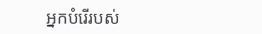អ្នកបំរើរបស់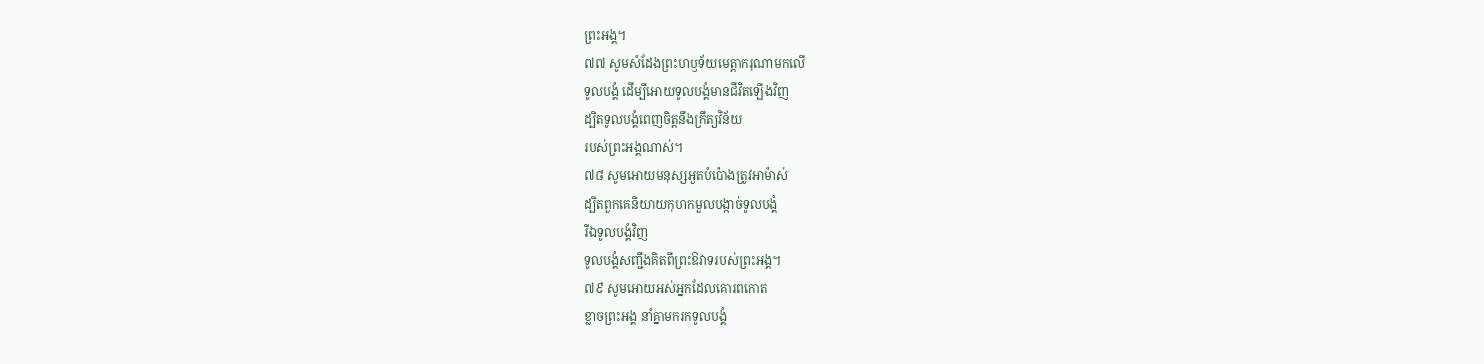ព្រះអង្គ។
៧៧ សូមសំដែងព្រះហឫទ័យមេត្តាករុណាមកលើ
ទូលបង្គំ ដើម្បីអោយទូលបង្គំមានជីវិតឡើងវិញ
ដ្បិតទូលបង្គំពេញចិត្តនឹងក្រឹត្យវិន័យ
របស់ព្រះអង្គណាស់។
៧៨ សូមអោយមនុស្សអួតបំប៉ោងត្រូវអាម៉ាស់
ដ្បិតពួកគេនិយាយកុហកមួលបង្កាច់ទូលបង្គំ
រីឯទូលបង្គំវិញ
ទូលបង្គំសញ្ជឹងគិតពីព្រះឱវាទរបស់ព្រះអង្គ។
៧៩ សូមអោយអស់អ្នកដែលគោរពកោត
ខ្លាចព្រះអង្គ នាំគ្នាមករកទូលបង្គំ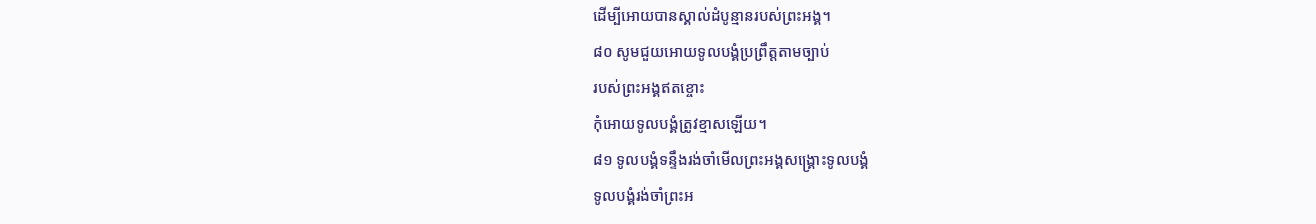ដើម្បីអោយបានស្គាល់ដំបូន្មានរបស់ព្រះអង្គ។
៨០ សូមជួយអោយទូលបង្គំប្រព្រឹត្តតាមច្បាប់
របស់ព្រះអង្គឥតខ្ចោះ
កុំអោយទូលបង្គំត្រូវខ្មាសឡើយ។
៨១ ទូលបង្គំទន្ទឹងរង់ចាំមើលព្រះអង្គសង្គ្រោះទូលបង្គំ
ទូលបង្គំរង់ចាំព្រះអ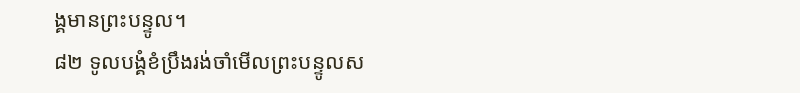ង្គមានព្រះបន្ទូល។
៨២ ទូលបង្គំខំប្រឹងរង់ចាំមើលព្រះបន្ទូលស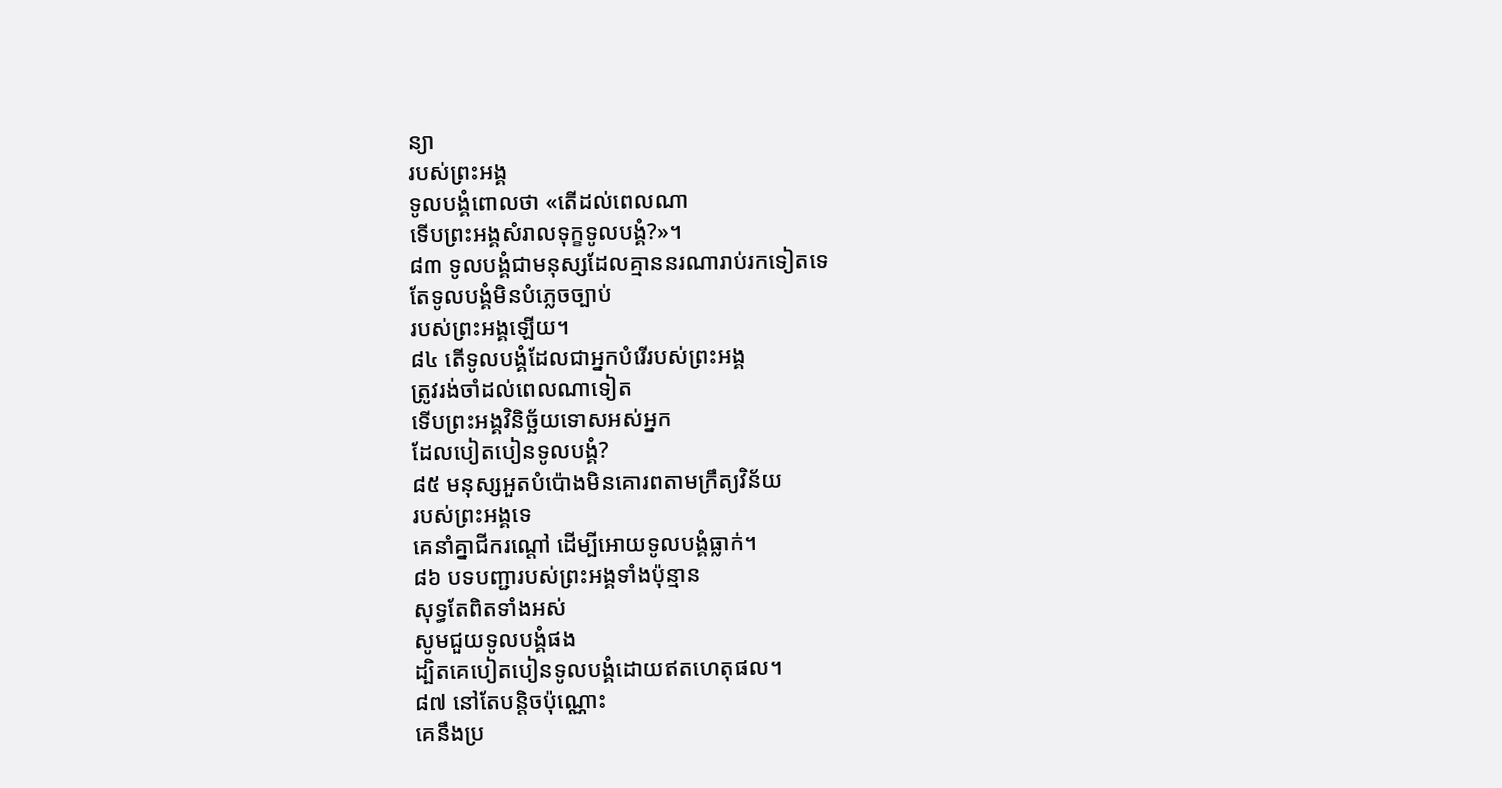ន្យា
របស់ព្រះអង្គ
ទូលបង្គំពោលថា «តើដល់ពេលណា
ទើបព្រះអង្គសំរាលទុក្ខទូលបង្គំ?»។
៨៣ ទូលបង្គំជាមនុស្សដែលគ្មាននរណារាប់រកទៀតទេ
តែទូលបង្គំមិនបំភ្លេចច្បាប់
របស់ព្រះអង្គឡើយ។
៨៤ តើទូលបង្គំដែលជាអ្នកបំរើរបស់ព្រះអង្គ
ត្រូវរង់ចាំដល់ពេលណាទៀត
ទើបព្រះអង្គវិនិច្ឆ័យទោសអស់អ្នក
ដែលបៀតបៀនទូលបង្គំ?
៨៥ មនុស្សអួតបំប៉ោងមិនគោរពតាមក្រឹត្យវិន័យ
របស់ព្រះអង្គទេ
គេនាំគ្នាជីករណ្ដៅ ដើម្បីអោយទូលបង្គំធ្លាក់។
៨៦ បទបញ្ជារបស់ព្រះអង្គទាំងប៉ុន្មាន
សុទ្ធតែពិតទាំងអស់
សូមជួយទូលបង្គំផង
ដ្បិតគេបៀតបៀនទូលបង្គំដោយឥតហេតុផល។
៨៧ នៅតែបន្តិចប៉ុណ្ណោះ
គេនឹងប្រ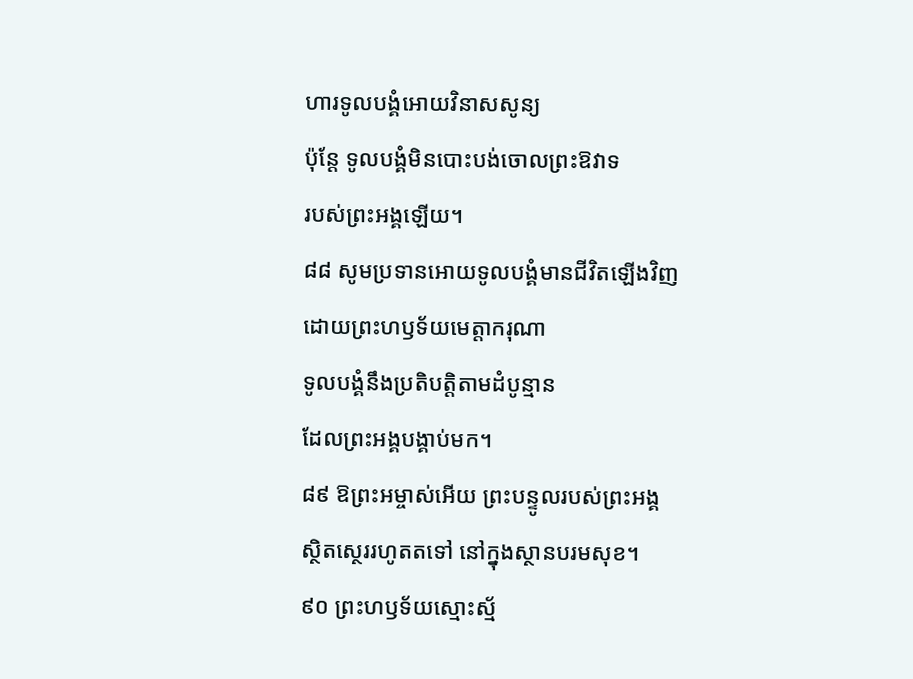ហារទូលបង្គំអោយវិនាសសូន្យ
ប៉ុន្តែ ទូលបង្គំមិនបោះបង់ចោលព្រះឱវាទ
របស់ព្រះអង្គឡើយ។
៨៨ សូមប្រទានអោយទូលបង្គំមានជីវិតឡើងវិញ
ដោយព្រះហឫទ័យមេត្តាករុណា
ទូលបង្គំនឹងប្រតិបត្តិតាមដំបូន្មាន
ដែលព្រះអង្គបង្គាប់មក។
៨៩ ឱព្រះអម្ចាស់អើយ ព្រះបន្ទូលរបស់ព្រះអង្គ
ស្ថិតស្ថេររហូតតទៅ នៅក្នុងស្ថានបរមសុខ។
៩០ ព្រះហឫទ័យស្មោះស្ម័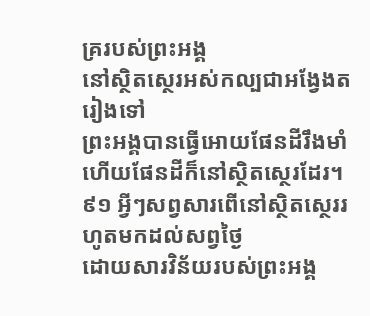គ្ររបស់ព្រះអង្គ
នៅស្ថិតស្ថេរអស់កល្បជាអង្វែងតរៀងទៅ
ព្រះអង្គបានធ្វើអោយផែនដីរឹងមាំ
ហើយផែនដីក៏នៅស្ថិតស្ថេរដែរ។
៩១ អ្វីៗសព្វសារពើនៅស្ថិតស្ថេររហូតមកដល់សព្វថ្ងៃ
ដោយសារវិន័យរបស់ព្រះអង្គ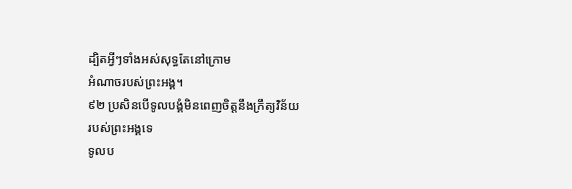ដ្បិតអ្វីៗទាំងអស់សុទ្ធតែនៅក្រោម
អំណាចរបស់ព្រះអង្គ។
៩២ ប្រសិនបើទូលបង្គំមិនពេញចិត្តនឹងក្រឹត្យវិន័យ
របស់ព្រះអង្គទេ
ទូលប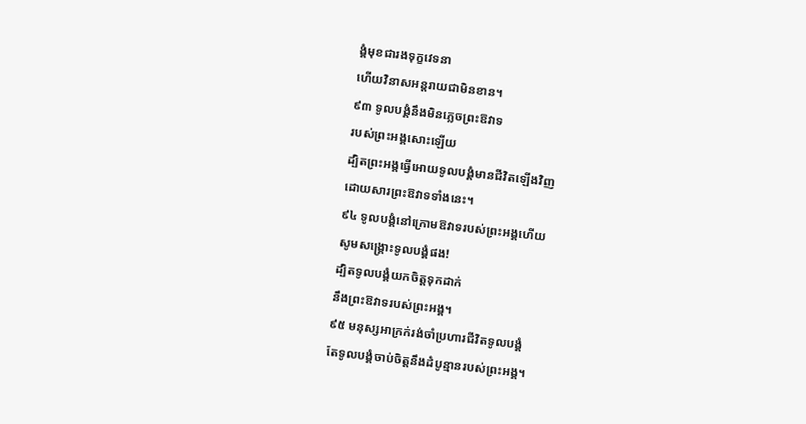ង្គំមុខជារងទុក្ខវេទនា
ហើយវិនាសអន្តរាយជាមិនខាន។
៩៣ ទូលបង្គំនឹងមិនភ្លេចព្រះឱវាទ
របស់ព្រះអង្គសោះឡើយ
ដ្បិតព្រះអង្គធ្វើអោយទូលបង្គំមានជីវិតឡើងវិញ
ដោយសារព្រះឱវាទទាំងនេះ។
៩៤ ទូលបង្គំនៅក្រោមឱវាទរបស់ព្រះអង្គហើយ
សូមសង្គ្រោះទូលបង្គំផង!
ដ្បិតទូលបង្គំយកចិត្តទុកដាក់
នឹងព្រះឱវាទរបស់ព្រះអង្គ។
៩៥ មនុស្សអាក្រក់រង់ចាំប្រហារជីវិតទូលបង្គំ
តែទូលបង្គំចាប់ចិត្តនឹងដំបូន្មានរបស់ព្រះអង្គ។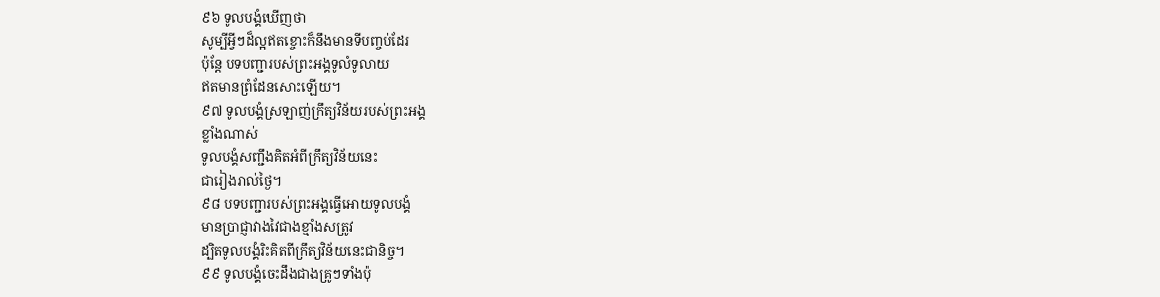៩៦ ទូលបង្គំឃើញថា
សូម្បីអ្វីៗដ៏ល្អឥតខ្ចោះក៏នឹងមានទីបញ្ចប់ដែរ
ប៉ុន្តែ បទបញ្ជារបស់ព្រះអង្គទូលំទូលាយ
ឥតមានព្រំដែនសោះឡើយ។
៩៧ ទូលបង្គំស្រឡាញ់ក្រឹត្យវិន័យរបស់ព្រះអង្គ
ខ្លាំងណាស់
ទូលបង្គំសញ្ជឹងគិតអំពីក្រឹត្យវិន័យនេះ
ជារៀងរាល់ថ្ងៃ។
៩៨ បទបញ្ជារបស់ព្រះអង្គធ្វើអោយទូលបង្គំ
មានប្រាជ្ញាវាងវៃជាងខ្មាំងសត្រូវ
ដ្បិតទូលបង្គំរិះគិតពីក្រឹត្យវិន័យនេះជានិច្ច។
៩៩ ទូលបង្គំចេះដឹងជាងគ្រូៗទាំងប៉ុ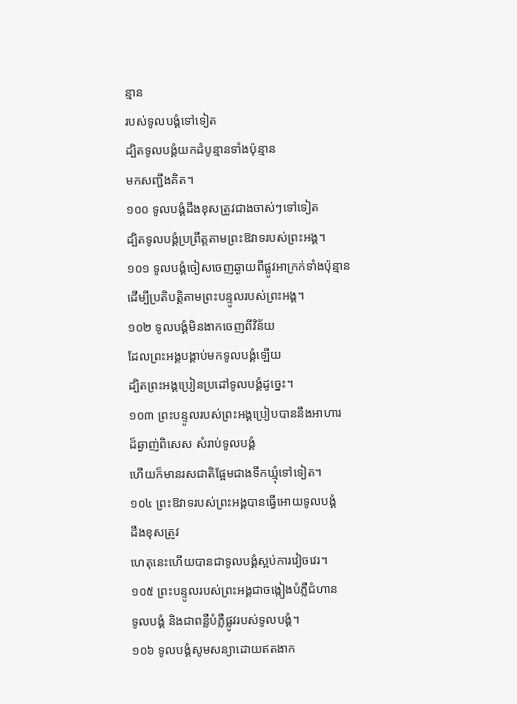ន្មាន
របស់ទូលបង្គំទៅទៀត
ដ្បិតទូលបង្គំយកដំបូន្មានទាំងប៉ុន្មាន
មកសញ្ជឹងគិត។
១០០ ទូលបង្គំដឹងខុសត្រូវជាងចាស់ៗទៅទៀត
ដ្បិតទូលបង្គំប្រព្រឹត្តតាមព្រះឱវាទរបស់ព្រះអង្គ។
១០១ ទូលបង្គំចៀសចេញឆ្ងាយពីផ្លូវអាក្រក់ទាំងប៉ុន្មាន
ដើម្បីប្រតិបត្តិតាមព្រះបន្ទូលរបស់ព្រះអង្គ។
១០២ ទូលបង្គំមិនងាកចេញពីវិន័យ
ដែលព្រះអង្គបង្គាប់មកទូលបង្គំឡើយ
ដ្បិតព្រះអង្គប្រៀនប្រដៅទូលបង្គំដូច្នេះ។
១០៣ ព្រះបន្ទូលរបស់ព្រះអង្គប្រៀបបាននឹងអាហារ
ដ៏ឆ្ងាញ់ពិសេស សំរាប់ទូលបង្គំ
ហើយក៏មានរសជាតិផ្អែមជាងទឹកឃ្មុំទៅទៀត។
១០៤ ព្រះឱវាទរបស់ព្រះអង្គបានធ្វើអោយទូលបង្គំ
ដឹងខុសត្រូវ
ហេតុនេះហើយបានជាទូលបង្គំស្អប់ការវៀចវេរ។
១០៥ ព្រះបន្ទូលរបស់ព្រះអង្គជាចង្កៀងបំភ្លឺជំហាន
ទូលបង្គំ និងជាពន្លឺបំភ្លឺផ្លូវរបស់ទូលបង្គំ។
១០៦ ទូលបង្គំសូមសន្យាដោយឥតងាក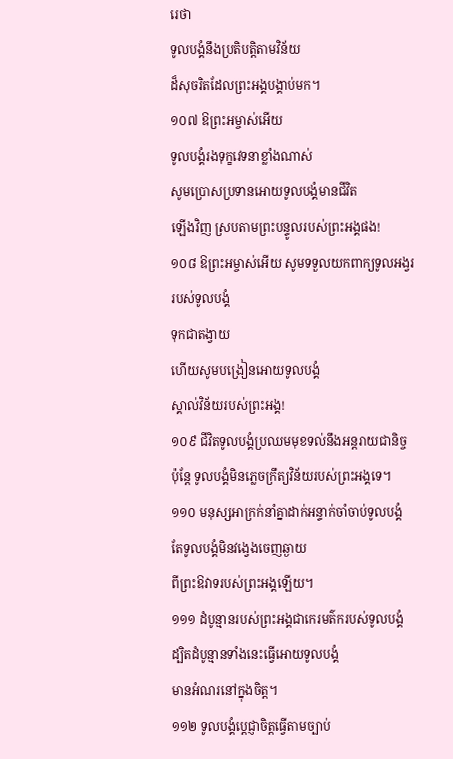រេថា
ទូលបង្គំនឹងប្រតិបត្តិតាមវិន័យ
ដ៏សុចរិតដែលព្រះអង្គបង្គាប់មក។
១០៧ ឱព្រះអម្ចាស់អើយ
ទូលបង្គំរងទុក្ខវេទនាខ្លាំងណាស់
សូមប្រោសប្រទានអោយទូលបង្គំមានជីវិត
ឡើងវិញ ស្របតាមព្រះបន្ទូលរបស់ព្រះអង្គផង!
១០៨ ឱព្រះអម្ចាស់អើយ សូមទទួលយកពាក្យទូលអង្វរ
របស់ទូលបង្គំ
ទុកជាតង្វាយ
ហើយសូមបង្រៀនអោយទូលបង្គំ
ស្គាល់វិន័យរបស់ព្រះអង្គ!
១០៩ ជីវិតទូលបង្គំប្រឈមមុខទល់នឹងអន្តរាយជានិច្ច
ប៉ុន្តែ ទូលបង្គំមិនភ្លេចក្រឹត្យវិន័យរបស់ព្រះអង្គទេ។
១១០ មនុស្សអាក្រក់នាំគ្នាដាក់អន្ទាក់ចាំចាប់ទូលបង្គំ
តែទូលបង្គំមិនវង្វេងចេញឆ្ងាយ
ពីព្រះឱវាទរបស់ព្រះអង្គឡើយ។
១១១ ដំបូន្មានរបស់ព្រះអង្គជាកេរមត៌ករបស់ទូលបង្គំ
ដ្បិតដំបូន្មានទាំងនេះធ្វើអោយទូលបង្គំ
មានអំណរនៅក្នុងចិត្ត។
១១២ ទូលបង្គំប្ដេជ្ញាចិត្តធ្វើតាមច្បាប់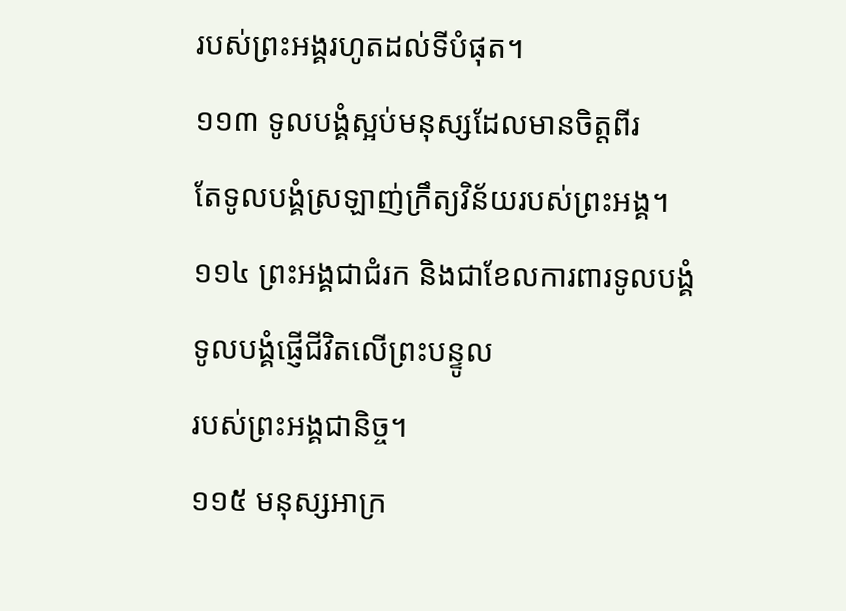របស់ព្រះអង្គរហូតដល់ទីបំផុត។
១១៣ ទូលបង្គំស្អប់មនុស្សដែលមានចិត្តពីរ
តែទូលបង្គំស្រឡាញ់ក្រឹត្យវិន័យរបស់ព្រះអង្គ។
១១៤ ព្រះអង្គជាជំរក និងជាខែលការពារទូលបង្គំ
ទូលបង្គំផ្ញើជីវិតលើព្រះបន្ទូល
របស់ព្រះអង្គជានិច្ច។
១១៥ មនុស្សអាក្រ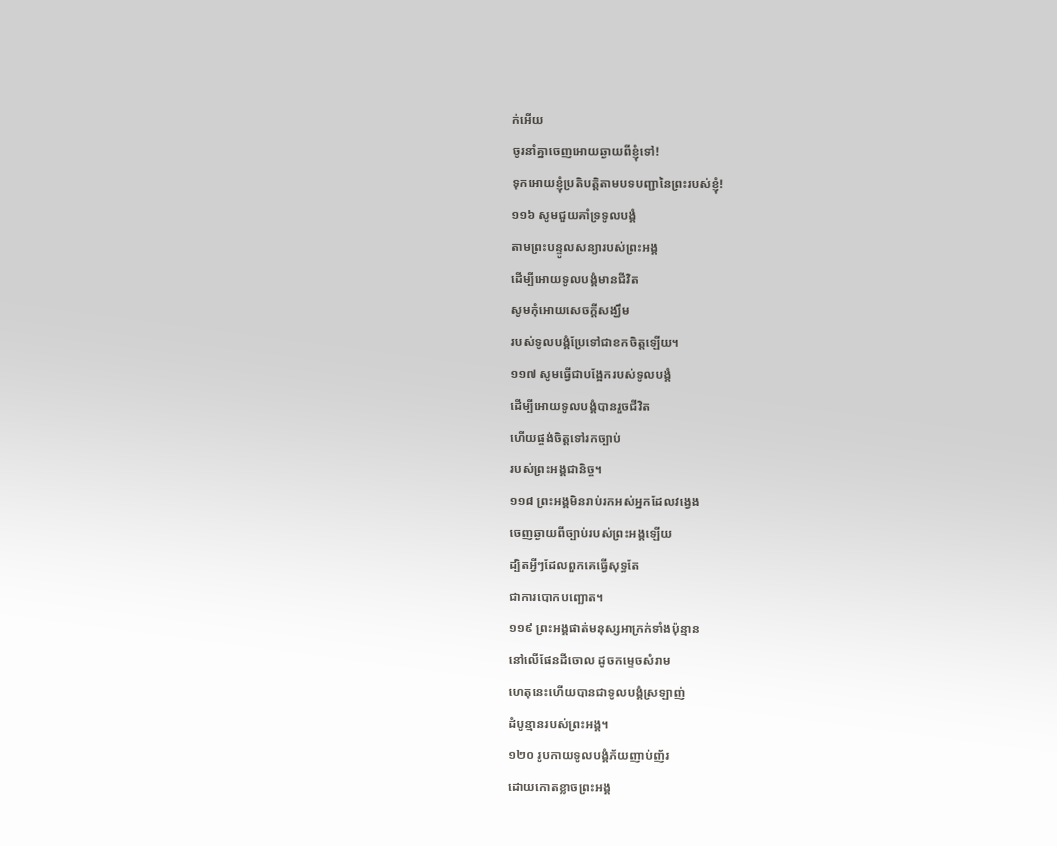ក់អើយ
ចូរនាំគ្នាចេញអោយឆ្ងាយពីខ្ញុំទៅ!
ទុកអោយខ្ញុំប្រតិបត្តិតាមបទបញ្ជានៃព្រះរបស់ខ្ញុំ!
១១៦ សូមជួយគាំទ្រទូលបង្គំ
តាមព្រះបន្ទូលសន្យារបស់ព្រះអង្គ
ដើម្បីអោយទូលបង្គំមានជីវិត
សូមកុំអោយសេចក្ដីសង្ឃឹម
របស់ទូលបង្គំប្រែទៅជាខកចិត្តឡើយ។
១១៧ សូមធ្វើជាបង្អែករបស់ទូលបង្គំ
ដើម្បីអោយទូលបង្គំបានរួចជីវិត
ហើយផ្ចង់ចិត្តទៅរកច្បាប់
របស់ព្រះអង្គជានិច្ច។
១១៨ ព្រះអង្គមិនរាប់រកអស់អ្នកដែលវង្វេង
ចេញឆ្ងាយពីច្បាប់របស់ព្រះអង្គឡើយ
ដ្បិតអ្វីៗដែលពួកគេធ្វើសុទ្ធតែ
ជាការបោកបញ្ឆោត។
១១៩ ព្រះអង្គផាត់មនុស្សអាក្រក់ទាំងប៉ុន្មាន
នៅលើផែនដីចោល ដូចកម្ទេចសំរាម
ហេតុនេះហើយបានជាទូលបង្គំស្រឡាញ់
ដំបូន្មានរបស់ព្រះអង្គ។
១២០ រូបកាយទូលបង្គំភ័យញាប់ញ័រ
ដោយកោតខ្លាចព្រះអង្គ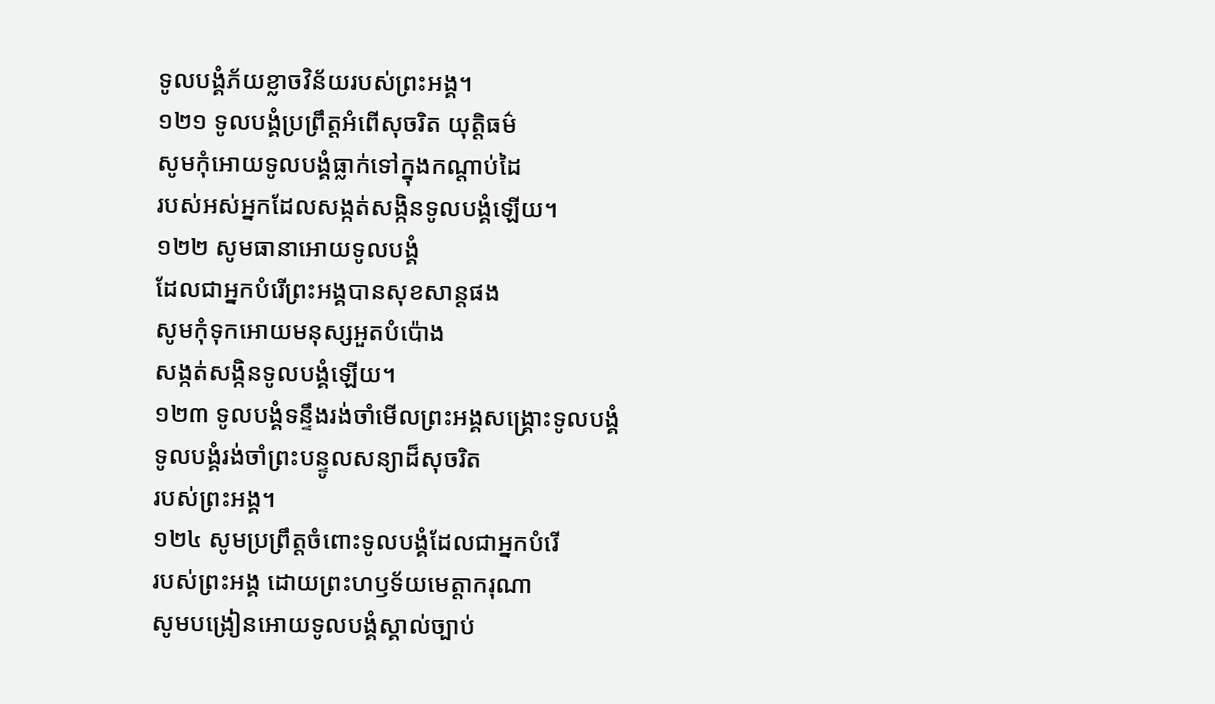ទូលបង្គំភ័យខ្លាចវិន័យរបស់ព្រះអង្គ។
១២១ ទូលបង្គំប្រព្រឹត្តអំពើសុចរិត យុត្តិធម៌
សូមកុំអោយទូលបង្គំធ្លាក់ទៅក្នុងកណ្ដាប់ដៃ
របស់អស់អ្នកដែលសង្កត់សង្កិនទូលបង្គំឡើយ។
១២២ សូមធានាអោយទូលបង្គំ
ដែលជាអ្នកបំរើព្រះអង្គបានសុខសាន្តផង
សូមកុំទុកអោយមនុស្សអួតបំប៉ោង
សង្កត់សង្កិនទូលបង្គំឡើយ។
១២៣ ទូលបង្គំទន្ទឹងរង់ចាំមើលព្រះអង្គសង្គ្រោះទូលបង្គំ
ទូលបង្គំរង់ចាំព្រះបន្ទូលសន្យាដ៏សុចរិត
របស់ព្រះអង្គ។
១២៤ សូមប្រព្រឹត្តចំពោះទូលបង្គំដែលជាអ្នកបំរើ
របស់ព្រះអង្គ ដោយព្រះហឫទ័យមេត្តាករុណា
សូមបង្រៀនអោយទូលបង្គំស្គាល់ច្បាប់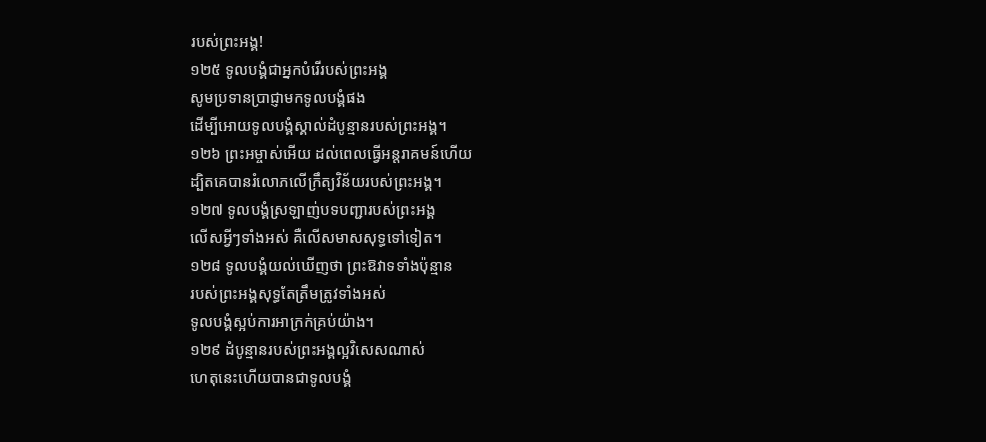របស់ព្រះអង្គ!
១២៥ ទូលបង្គំជាអ្នកបំរើរបស់ព្រះអង្គ
សូមប្រទានប្រាជ្ញាមកទូលបង្គំផង
ដើម្បីអោយទូលបង្គំស្គាល់ដំបូន្មានរបស់ព្រះអង្គ។
១២៦ ព្រះអម្ចាស់អើយ ដល់ពេលធ្វើអន្តរាគមន៍ហើយ
ដ្បិតគេបានរំលោភលើក្រឹត្យវិន័យរបស់ព្រះអង្គ។
១២៧ ទូលបង្គំស្រឡាញ់បទបញ្ជារបស់ព្រះអង្គ
លើសអ្វីៗទាំងអស់ គឺលើសមាសសុទ្ធទៅទៀត។
១២៨ ទូលបង្គំយល់ឃើញថា ព្រះឱវាទទាំងប៉ុន្មាន
របស់ព្រះអង្គសុទ្ធតែត្រឹមត្រូវទាំងអស់
ទូលបង្គំស្អប់ការអាក្រក់គ្រប់យ៉ាង។
១២៩ ដំបូន្មានរបស់ព្រះអង្គល្អវិសេសណាស់
ហេតុនេះហើយបានជាទូលបង្គំ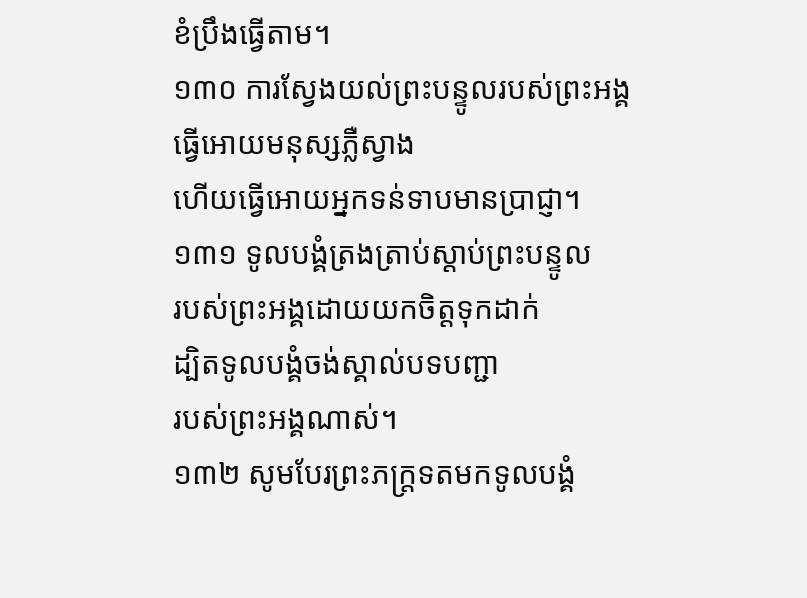ខំប្រឹងធ្វើតាម។
១៣០ ការស្វែងយល់ព្រះបន្ទូលរបស់ព្រះអង្គ
ធ្វើអោយមនុស្សភ្លឺស្វាង
ហើយធ្វើអោយអ្នកទន់ទាបមានប្រាជ្ញា។
១៣១ ទូលបង្គំត្រងត្រាប់ស្ដាប់ព្រះបន្ទូល
របស់ព្រះអង្គដោយយកចិត្តទុកដាក់
ដ្បិតទូលបង្គំចង់ស្គាល់បទបញ្ជា
របស់ព្រះអង្គណាស់។
១៣២ សូមបែរព្រះភក្ត្រទតមកទូលបង្គំ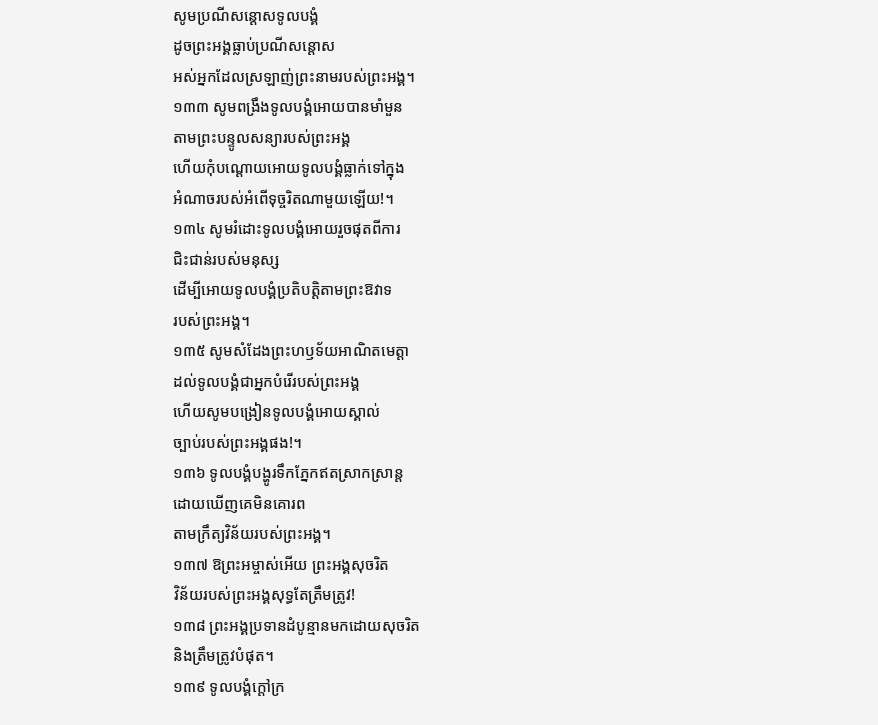សូមប្រណីសន្ដោសទូលបង្គំ
ដូចព្រះអង្គធ្លាប់ប្រណីសន្ដោស
អស់អ្នកដែលស្រឡាញ់ព្រះនាមរបស់ព្រះអង្គ។
១៣៣ សូមពង្រឹងទូលបង្គំអោយបានមាំមួន
តាមព្រះបន្ទូលសន្យារបស់ព្រះអង្គ
ហើយកុំបណ្ដោយអោយទូលបង្គំធ្លាក់ទៅក្នុង
អំណាចរបស់អំពើទុច្ចរិតណាមួយឡើយ!។
១៣៤ សូមរំដោះទូលបង្គំអោយរួចផុតពីការ
ជិះជាន់របស់មនុស្ស
ដើម្បីអោយទូលបង្គំប្រតិបត្តិតាមព្រះឱវាទ
របស់ព្រះអង្គ។
១៣៥ សូមសំដែងព្រះហឫទ័យអាណិតមេត្តា
ដល់ទូលបង្គំជាអ្នកបំរើរបស់ព្រះអង្គ
ហើយសូមបង្រៀនទូលបង្គំអោយស្គាល់
ច្បាប់របស់ព្រះអង្គផង!។
១៣៦ ទូលបង្គំបង្ហូរទឹកភ្នែកឥតស្រាកស្រាន្ត
ដោយឃើញគេមិនគោរព
តាមក្រឹត្យវិន័យរបស់ព្រះអង្គ។
១៣៧ ឱព្រះអម្ចាស់អើយ ព្រះអង្គសុចរិត
វិន័យរបស់ព្រះអង្គសុទ្ធតែត្រឹមត្រូវ!
១៣៨ ព្រះអង្គប្រទានដំបូន្មានមកដោយសុចរិត
និងត្រឹមត្រូវបំផុត។
១៣៩ ទូលបង្គំក្ដៅក្រ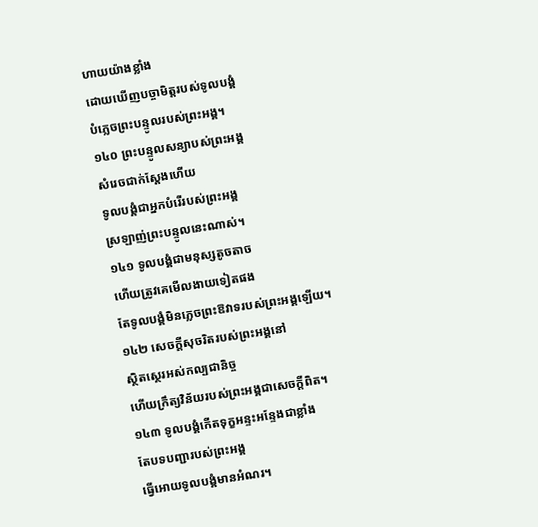ហាយយ៉ាងខ្លាំង
ដោយឃើញបច្ចាមិត្តរបស់ទូលបង្គំ
បំភ្លេចព្រះបន្ទូលរបស់ព្រះអង្គ។
១៤០ ព្រះបន្ទូលសន្យាបស់ព្រះអង្គ
សំរេចជាក់ស្ដែងហើយ
ទូលបង្គំជាអ្នកបំរើរបស់ព្រះអង្គ
ស្រឡាញ់ព្រះបន្ទូលនេះណាស់។
១៤១ ទូលបង្គំជាមនុស្សតូចតាច
ហើយត្រូវគេមើលងាយទៀតផង
តែទូលបង្គំមិនភ្លេចព្រះឱវាទរបស់ព្រះអង្គឡើយ។
១៤២ សេចក្ដីសុចរិតរបស់ព្រះអង្គនៅ
ស្ថិតស្ថេរអស់កល្បជានិច្ច
ហើយក្រឹត្យវិន័យរបស់ព្រះអង្គជាសេចក្ដីពិត។
១៤៣ ទូលបង្គំកើតទុក្ខអន្ទះអន្ទែងជាខ្លាំង
តែបទបញ្ជារបស់ព្រះអង្គ
ធ្វើអោយទូលបង្គំមានអំណរ។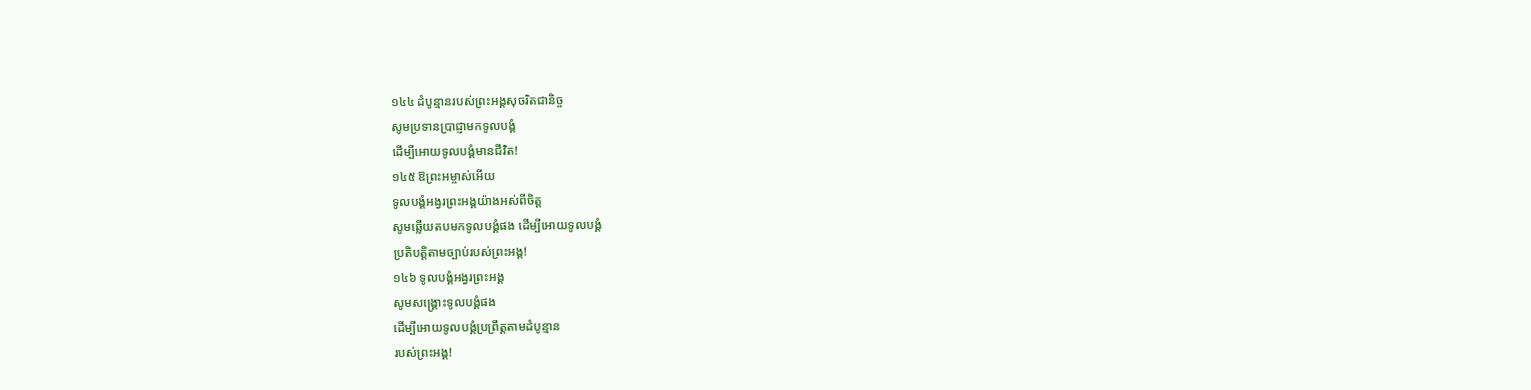១៤៤ ដំបូន្មានរបស់ព្រះអង្គសុចរិតជានិច្ច
សូមប្រទានប្រាជ្ញាមកទូលបង្គំ
ដើម្បីអោយទូលបង្គំមានជីវិត!
១៤៥ ឱព្រះអម្ចាស់អើយ
ទូលបង្គំអង្វរព្រះអង្គយ៉ាងអស់ពីចិត្ត
សូមឆ្លើយតបមកទូលបង្គំផង ដើម្បីអោយទូលបង្គំ
ប្រតិបត្តិតាមច្បាប់របស់ព្រះអង្គ!
១៤៦ ទូលបង្គំអង្វរព្រះអង្គ
សូមសង្គ្រោះទូលបង្គំផង
ដើម្បីអោយទូលបង្គំប្រព្រឹត្តតាមដំបូន្មាន
របស់ព្រះអង្គ!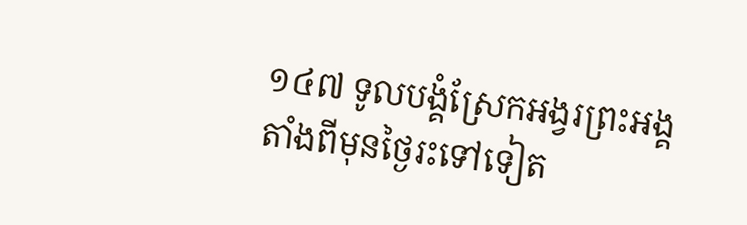១៤៧ ទូលបង្គំស្រែកអង្វរព្រះអង្គ
តាំងពីមុនថ្ងៃរះទៅទៀត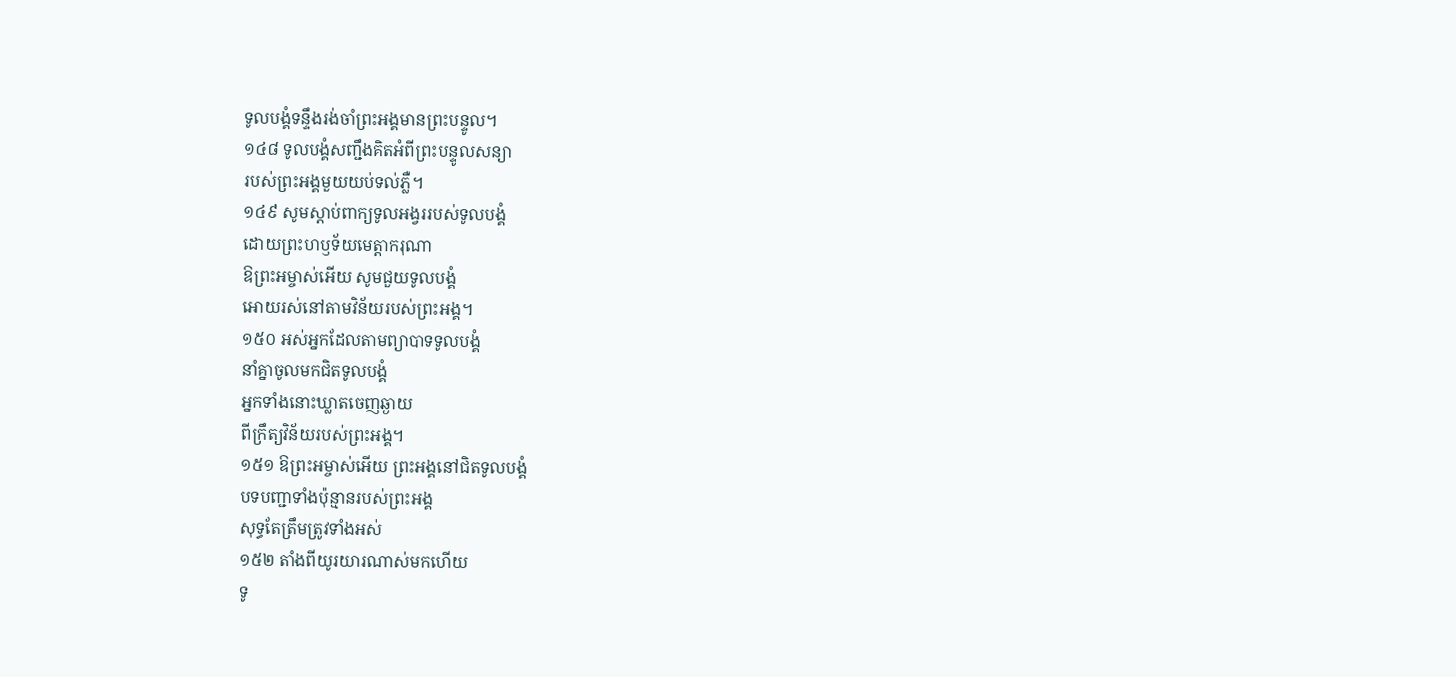ទូលបង្គំទន្ទឹងរង់ចាំព្រះអង្គមានព្រះបន្ទូល។
១៤៨ ទូលបង្គំសញ្ជឹងគិតអំពីព្រះបន្ទូលសន្យា
របស់ព្រះអង្គមួយយប់ទល់ភ្លឺ។
១៤៩ សូមស្ដាប់ពាក្យទូលអង្វររបស់ទូលបង្គំ
ដោយព្រះហឫទ័យមេត្តាករុណា
ឱព្រះអម្ចាស់អើយ សូមជួយទូលបង្គំ
អោយរស់នៅតាមវិន័យរបស់ព្រះអង្គ។
១៥០ អស់អ្នកដែលតាមព្យាបាទទូលបង្គំ
នាំគ្នាចូលមកជិតទូលបង្គំ
អ្នកទាំងនោះឃ្លាតចេញឆ្ងាយ
ពីក្រឹត្យវិន័យរបស់ព្រះអង្គ។
១៥១ ឱព្រះអម្ចាស់អើយ ព្រះអង្គនៅជិតទូលបង្គំ
បទបញ្ជាទាំងប៉ុន្មានរបស់ព្រះអង្គ
សុទ្ធតែត្រឹមត្រូវទាំងអស់
១៥២ តាំងពីយូរយារណាស់មកហើយ
ទូ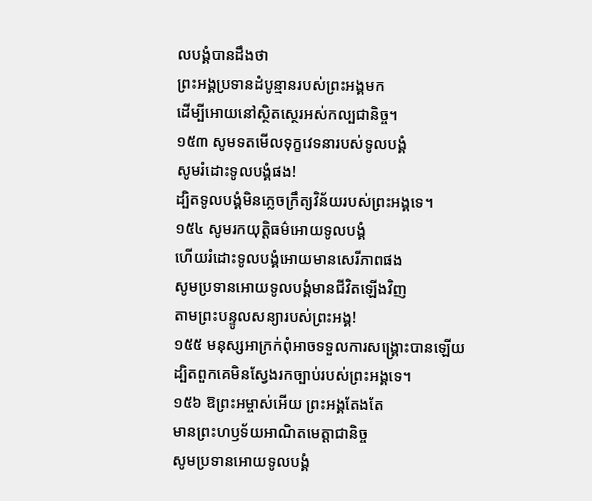លបង្គំបានដឹងថា
ព្រះអង្គប្រទានដំបូន្មានរបស់ព្រះអង្គមក
ដើម្បីអោយនៅស្ថិតស្ថេរអស់កល្បជានិច្ច។
១៥៣ សូមទតមើលទុក្ខវេទនារបស់ទូលបង្គំ
សូមរំដោះទូលបង្គំផង!
ដ្បិតទូលបង្គំមិនភ្លេចក្រឹត្យវិន័យរបស់ព្រះអង្គទេ។
១៥៤ សូមរកយុត្តិធម៌អោយទូលបង្គំ
ហើយរំដោះទូលបង្គំអោយមានសេរីភាពផង
សូមប្រទានអោយទូលបង្គំមានជីវិតឡើងវិញ
តាមព្រះបន្ទូលសន្យារបស់ព្រះអង្គ!
១៥៥ មនុស្សអាក្រក់ពុំអាចទទួលការសង្គ្រោះបានឡើយ
ដ្បិតពួកគេមិនស្វែងរកច្បាប់របស់ព្រះអង្គទេ។
១៥៦ ឱព្រះអម្ចាស់អើយ ព្រះអង្គតែងតែ
មានព្រះហឫទ័យអាណិតមេត្តាជានិច្ច
សូមប្រទានអោយទូលបង្គំ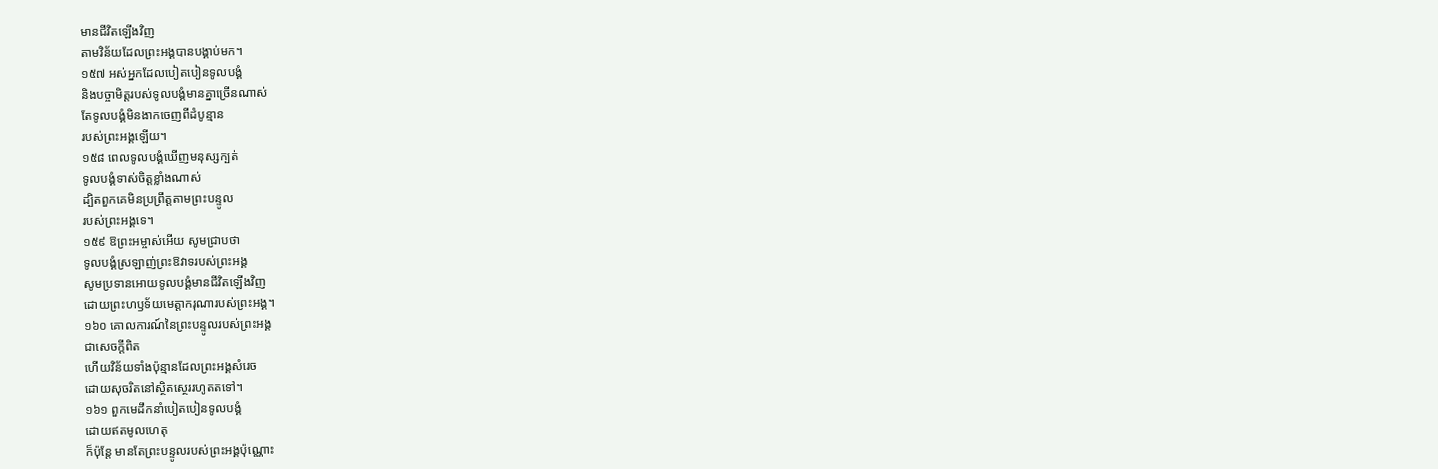មានជីវិតឡើងវិញ
តាមវិន័យដែលព្រះអង្គបានបង្គាប់មក។
១៥៧ អស់អ្នកដែលបៀតបៀនទូលបង្គំ
និងបច្ចាមិត្តរបស់ទូលបង្គំមានគ្នាច្រើនណាស់
តែទូលបង្គំមិនងាកចេញពីដំបូន្មាន
របស់ព្រះអង្គឡើយ។
១៥៨ ពេលទូលបង្គំឃើញមនុស្សក្បត់
ទូលបង្គំទាស់ចិត្តខ្លាំងណាស់
ដ្បិតពួកគេមិនប្រព្រឹត្តតាមព្រះបន្ទូល
របស់ព្រះអង្គទេ។
១៥៩ ឱព្រះអម្ចាស់អើយ សូមជ្រាបថា
ទូលបង្គំស្រឡាញ់ព្រះឱវាទរបស់ព្រះអង្គ
សូមប្រទានអោយទូលបង្គំមានជីវិតឡើងវិញ
ដោយព្រះហឫទ័យមេត្តាករុណារបស់ព្រះអង្គ។
១៦០ គោលការណ៍នៃព្រះបន្ទូលរបស់ព្រះអង្គ
ជាសេចក្ដីពិត
ហើយវិន័យទាំងប៉ុន្មានដែលព្រះអង្គសំរេច
ដោយសុចរិតនៅស្ថិតស្ថេររហូតតទៅ។
១៦១ ពួកមេដឹកនាំបៀតបៀនទូលបង្គំ
ដោយឥតមូលហេតុ
ក៏ប៉ុន្តែ មានតែព្រះបន្ទូលរបស់ព្រះអង្គប៉ុណ្ណោះ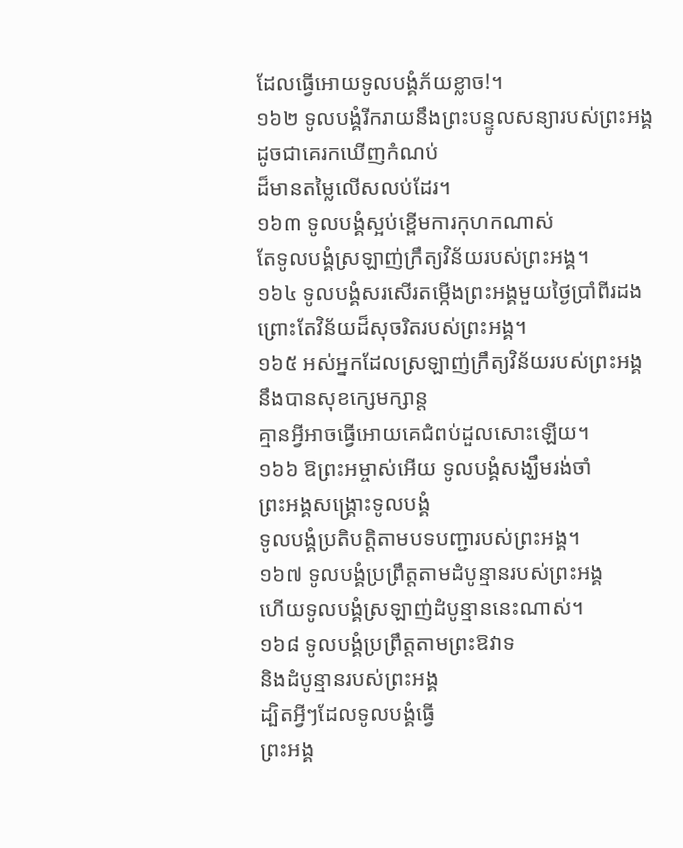ដែលធ្វើអោយទូលបង្គំភ័យខ្លាច!។
១៦២ ទូលបង្គំរីករាយនឹងព្រះបន្ទូលសន្យារបស់ព្រះអង្គ
ដូចជាគេរកឃើញកំណប់
ដ៏មានតម្លៃលើសលប់ដែរ។
១៦៣ ទូលបង្គំស្អប់ខ្ពើមការកុហកណាស់
តែទូលបង្គំស្រឡាញ់ក្រឹត្យវិន័យរបស់ព្រះអង្គ។
១៦៤ ទូលបង្គំសរសើរតម្កើងព្រះអង្គមួយថ្ងៃប្រាំពីរដង
ព្រោះតែវិន័យដ៏សុចរិតរបស់ព្រះអង្គ។
១៦៥ អស់អ្នកដែលស្រឡាញ់ក្រឹត្យវិន័យរបស់ព្រះអង្គ
នឹងបានសុខក្សេមក្សាន្ត
គ្មានអ្វីអាចធ្វើអោយគេជំពប់ដួលសោះឡើយ។
១៦៦ ឱព្រះអម្ចាស់អើយ ទូលបង្គំសង្ឃឹមរង់ចាំ
ព្រះអង្គសង្គ្រោះទូលបង្គំ
ទូលបង្គំប្រតិបត្តិតាមបទបញ្ជារបស់ព្រះអង្គ។
១៦៧ ទូលបង្គំប្រព្រឹត្តតាមដំបូន្មានរបស់ព្រះអង្គ
ហើយទូលបង្គំស្រឡាញ់ដំបូន្មាននេះណាស់។
១៦៨ ទូលបង្គំប្រព្រឹត្តតាមព្រះឱវាទ
និងដំបូន្មានរបស់ព្រះអង្គ
ដ្បិតអ្វីៗដែលទូលបង្គំធ្វើ
ព្រះអង្គ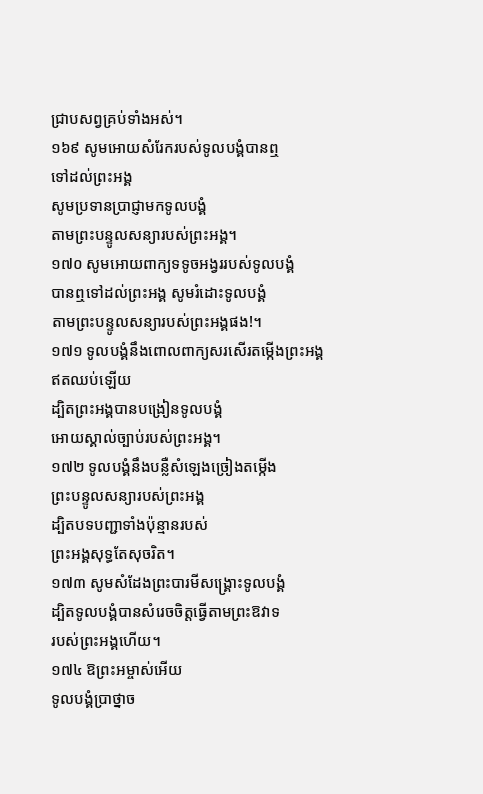ជ្រាបសព្វគ្រប់ទាំងអស់។
១៦៩ សូមអោយសំរែករបស់ទូលបង្គំបានឮ
ទៅដល់ព្រះអង្គ
សូមប្រទានប្រាជ្ញាមកទូលបង្គំ
តាមព្រះបន្ទូលសន្យារបស់ព្រះអង្គ។
១៧០ សូមអោយពាក្យទទូចអង្វររបស់ទូលបង្គំ
បានឮទៅដល់ព្រះអង្គ សូមរំដោះទូលបង្គំ
តាមព្រះបន្ទូលសន្យារបស់ព្រះអង្គផង!។
១៧១ ទូលបង្គំនឹងពោលពាក្យសរសើរតម្កើងព្រះអង្គ
ឥតឈប់ឡើយ
ដ្បិតព្រះអង្គបានបង្រៀនទូលបង្គំ
អោយស្គាល់ច្បាប់របស់ព្រះអង្គ។
១៧២ ទូលបង្គំនឹងបន្លឺសំឡេងច្រៀងតម្កើង
ព្រះបន្ទូលសន្យារបស់ព្រះអង្គ
ដ្បិតបទបញ្ជាទាំងប៉ុន្មានរបស់
ព្រះអង្គសុទ្ធតែសុចរិត។
១៧៣ សូមសំដែងព្រះបារមីសង្គ្រោះទូលបង្គំ
ដ្បិតទូលបង្គំបានសំរេចចិត្តធ្វើតាមព្រះឱវាទ
របស់ព្រះអង្គហើយ។
១៧៤ ឱព្រះអម្ចាស់អើយ
ទូលបង្គំប្រាថ្នាច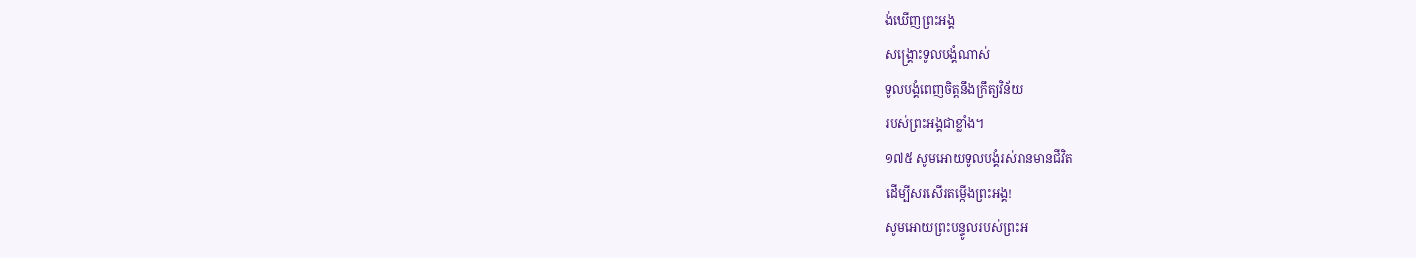ង់ឃើញព្រះអង្គ
សង្គ្រោះទូលបង្គំណាស់
ទូលបង្គំពេញចិត្តនឹងក្រឹត្យវិន័យ
របស់ព្រះអង្គជាខ្លាំង។
១៧៥ សូមអោយទូលបង្គំរស់រានមានជីវិត
ដើម្បីសរសើរតម្កើងព្រះអង្គ!
សូមអោយព្រះបន្ទូលរបស់ព្រះអ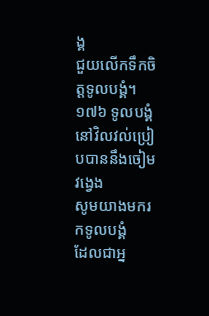ង្គ
ជួយលើកទឹកចិត្តទូលបង្គំ។
១៧៦ ទូលបង្គំនៅវិលវល់ប្រៀបបាននឹងចៀមវង្វេង
សូមយាងមករកទូលបង្គំ
ដែលជាអ្ន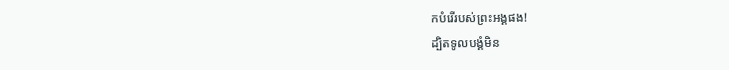កបំរើរបស់ព្រះអង្គផង!
ដ្បិតទូលបង្គំមិន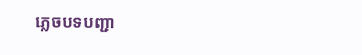ភ្លេចបទបញ្ជា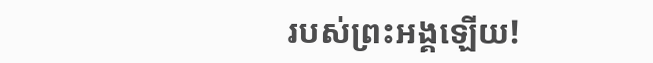របស់ព្រះអង្គឡើយ!